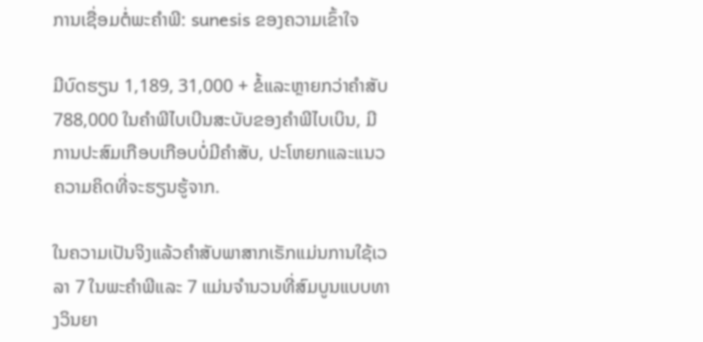ການເຊື່ອມຕໍ່ພະຄໍາພີ: sunesis ຂອງຄວາມເຂົ້າໃຈ

ມີບົດຮຽນ 1,189, 31,000 + ຂໍ້ແລະຫຼາຍກວ່າຄໍາສັບ 788,000 ໃນຄໍາພີໄບເບີນສະບັບຂອງຄໍາພີໄບເບິນ, ມີການປະສົມເກືອບເກືອບບໍ່ມີຄໍາສັບ, ປະໂຫຍກແລະແນວຄວາມຄິດທີ່ຈະຮຽນຮູ້ຈາກ.

ໃນຄວາມເປັນຈິງແລ້ວຄໍາສັບພາສາກເຣັກແມ່ນການໃຊ້ເວລາ 7 ໃນພະຄໍາພີແລະ 7 ແມ່ນຈໍານວນທີ່ສົມບູນແບບທາງວິນຍາ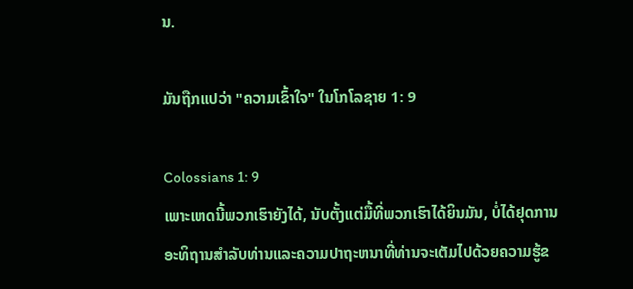ນ.

ມັນຖືກແປວ່າ "ຄວາມເຂົ້າໃຈ" ໃນໂກໂລຊາຍ 1: 9

Colossians 1: 9
ເພາະເຫດນີ້ພວກເຮົາຍັງໄດ້, ນັບຕັ້ງແຕ່ມື້ທີ່ພວກເຮົາໄດ້ຍິນມັນ, ບໍ່ໄດ້ຢຸດການອະທິຖານສໍາລັບທ່ານແລະຄວາມປາຖະຫນາທີ່ທ່ານຈະເຕັມໄປດ້ວຍຄວາມຮູ້ຂ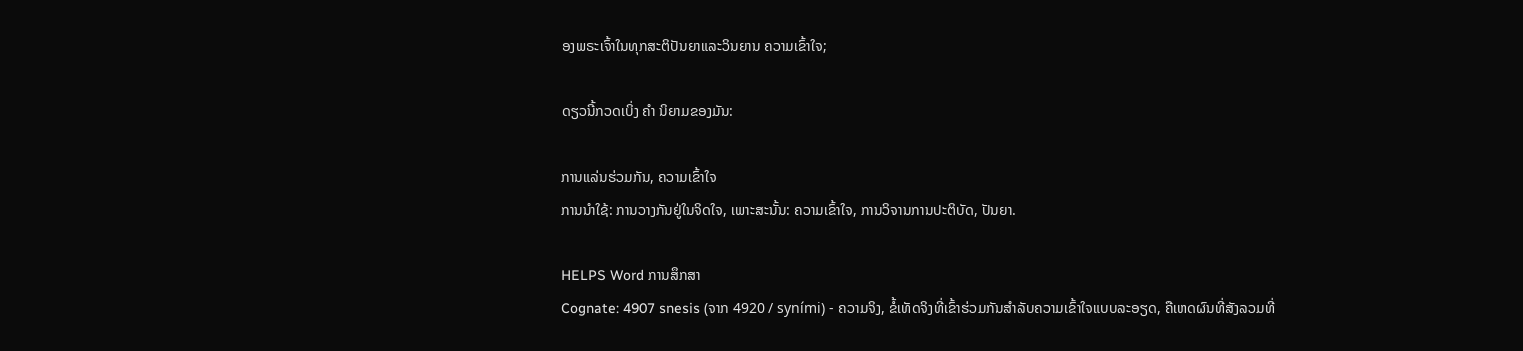ອງພຣະເຈົ້າໃນທຸກສະຕິປັນຍາແລະວິນຍານ ຄວາມເຂົ້າໃຈ;

ດຽວນີ້ກວດເບິ່ງ ຄຳ ນິຍາມຂອງມັນ:

ການແລ່ນຮ່ວມກັນ, ຄວາມເຂົ້າໃຈ
ການນໍາໃຊ້: ການວາງກັນຢູ່ໃນຈິດໃຈ, ເພາະສະນັ້ນ: ຄວາມເຂົ້າໃຈ, ການວິຈານການປະຕິບັດ, ປັນຍາ.

HELPS Word ການສຶກສາ
Cognate: 4907 snesis (ຈາກ 4920 / syními) - ຄວາມຈິງ, ຂໍ້ເທັດຈິງທີ່ເຂົ້າຮ່ວມກັນສໍາລັບຄວາມເຂົ້າໃຈແບບລະອຽດ, ຄືເຫດຜົນທີ່ສັງລວມທີ່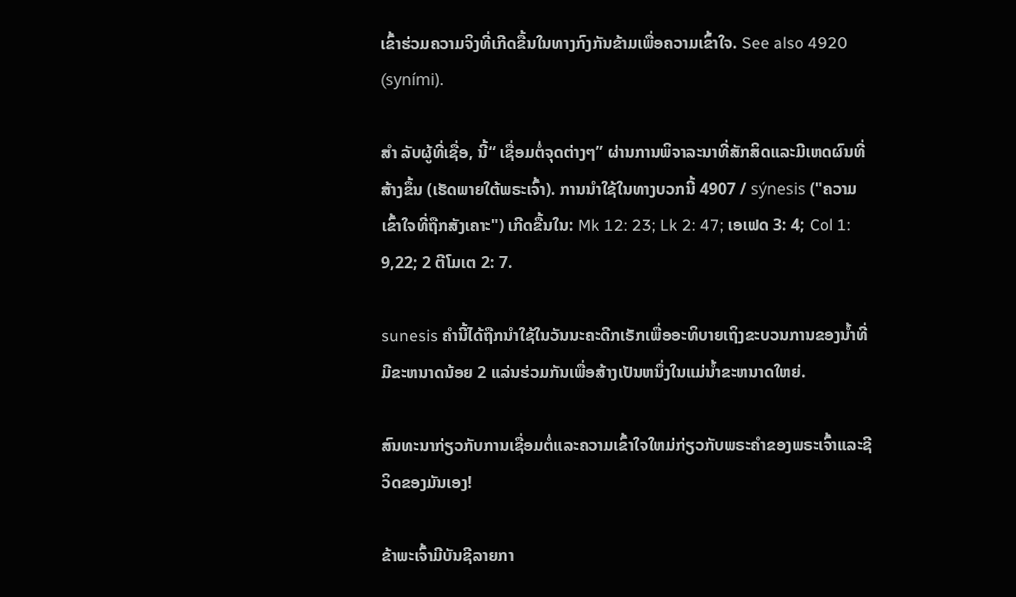ເຂົ້າຮ່ວມຄວາມຈິງທີ່ເກີດຂື້ນໃນທາງກົງກັນຂ້າມເພື່ອຄວາມເຂົ້າໃຈ. See also 4920 (syními).

ສຳ ລັບຜູ້ທີ່ເຊື່ອ, ນີ້“ ເຊື່ອມຕໍ່ຈຸດຕ່າງໆ” ຜ່ານການພິຈາລະນາທີ່ສັກສິດແລະມີເຫດຜົນທີ່ສ້າງຂຶ້ນ (ເຮັດພາຍໃຕ້ພຣະເຈົ້າ). ການນໍາໃຊ້ໃນທາງບວກນີ້ 4907 / sýnesis ("ຄວາມເຂົ້າໃຈທີ່ຖືກສັງເຄາະ") ເກີດຂື້ນໃນ: Mk 12: 23; Lk 2: 47; ເອເຟດ 3: 4; Col 1: 9,22; 2 ຕີໂມເຕ 2: 7.

sunesis ຄໍານີ້ໄດ້ຖືກນໍາໃຊ້ໃນວັນນະຄະດີກເຣັກເພື່ອອະທິບາຍເຖິງຂະບວນການຂອງນ້ຳທີ່ມີຂະຫນາດນ້ອຍ 2 ແລ່ນຮ່ວມກັນເພື່ອສ້າງເປັນຫນຶ່ງໃນແມ່ນ້ຳຂະຫນາດໃຫຍ່.

ສົນທະນາກ່ຽວກັບການເຊື່ອມຕໍ່ແລະຄວາມເຂົ້າໃຈໃຫມ່ກ່ຽວກັບພຣະຄໍາຂອງພຣະເຈົ້າແລະຊີວິດຂອງມັນເອງ!

ຂ້າພະເຈົ້າມີບັນຊີລາຍກາ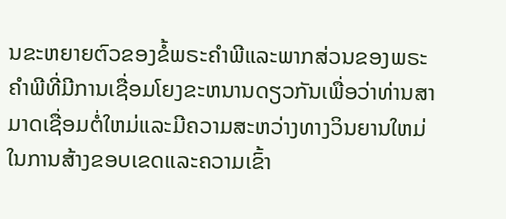ນຂະຫຍາຍຕົວຂອງຂໍ້ພຣະຄໍາພີແລະພາກສ່ວນຂອງພຣະຄໍາພີທີ່ມີການເຊື່ອມໂຍງຂະຫນານດຽວກັນເພື່ອວ່າທ່ານສາມາດເຊື່ອມຕໍ່ໃຫມ່ແລະມີຄວາມສະຫວ່າງທາງວິນຍານໃຫມ່ໃນການສ້າງຂອບເຂດແລະຄວາມເຂົ້າ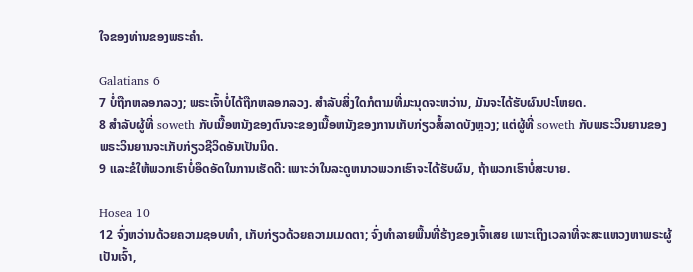ໃຈຂອງທ່ານຂອງພຣະຄໍາ.

Galatians 6
7 ບໍ່ຖືກຫລອກລວງ; ພຣະເຈົ້າບໍ່ໄດ້ຖືກຫລອກລວງ. ສໍາລັບສິ່ງໃດກໍຕາມທີ່ມະນຸດຈະຫວ່ານ, ມັນຈະໄດ້ຮັບຜົນປະໂຫຍດ.
8 ສໍາລັບຜູ້ທີ່ soweth ກັບເນື້ອຫນັງຂອງຕົນຈະຂອງເນື້ອຫນັງຂອງການເກັບກ່ຽວສໍ້ລາດບັງຫຼວງ; ແຕ່ຜູ້ທີ່ soweth ກັບພຣະວິນຍານຂອງພຣະວິນຍານຈະເກັບກ່ຽວຊີວິດອັນເປັນນິດ.
9 ແລະຂໍໃຫ້ພວກເຮົາບໍ່ອຶດອັດໃນການເຮັດດີ: ເພາະວ່າໃນລະດູຫນາວພວກເຮົາຈະໄດ້ຮັບຜົນ, ຖ້າພວກເຮົາບໍ່ສະບາຍ.

Hosea 10
12 ຈົ່ງຫວ່ານດ້ວຍຄວາມຊອບທຳ, ເກັບກ່ຽວດ້ວຍຄວາມເມດຕາ; ຈົ່ງທຳລາຍພື້ນທີ່ຮ້າງຂອງເຈົ້າເສຍ ເພາະເຖິງເວລາທີ່ຈະສະແຫວງຫາພຣະຜູ້ເປັນເຈົ້າ,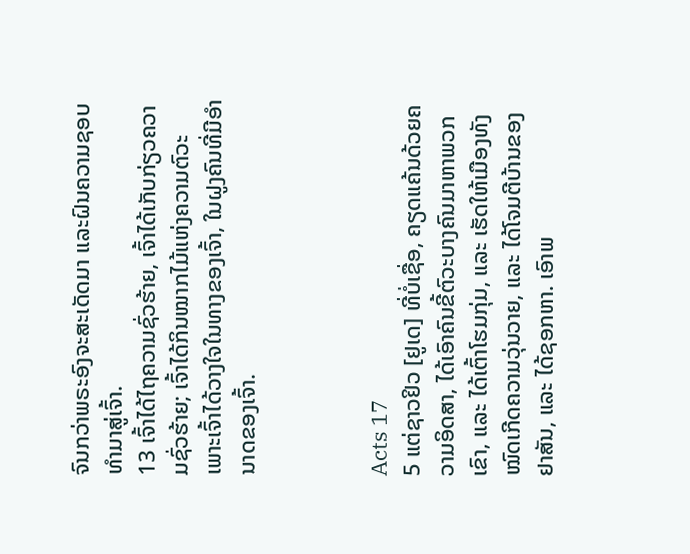ຈົນກວ່າພຣະອົງຈະສະເດັດມາ ແລະຝົນຄວາມຊອບທຳມາສູ່ເຈົ້າ.
13 ເຈົ້າໄດ້ໄຖຄວາມຊົ່ວຮ້າຍ, ເຈົ້າໄດ້ເກັບກ່ຽວຄວາມຊົ່ວຮ້າຍ; ເຈົ້າໄດ້ກິນໝາກໄມ້ແຫ່ງຄວາມຕົວະ ເພາະເຈົ້າໄດ້ວາງໃຈໃນທາງຂອງເຈົ້າ, ໃນຝູງຄົນທີ່ມີອຳນາດຂອງເຈົ້າ.



Acts 17
5 ແຕ່ຊາວຢິວ [ຢູເດ] ທີ່ບໍ່ເຊື່ອ, ຄຽດແຄ້ນດ້ວຍຄວາມອິດສາ, ໄດ້ເອົາຄົນຂີ້ຕົວະບາງຄົນມາຫາພວກເຂົາ, ແລະ ໄດ້ເຕົ້າໂຮມກຸ່ມ, ແລະ ເຮັດໃຫ້ເມືອງທັງໝົດເກີດຄວາມວຸ່ນວາຍ, ແລະ ໄດ້ໂຈມຕີບ້ານຂອງຢາສັນ, ແລະ ໄດ້ຊອກຫາ. ເອົາພ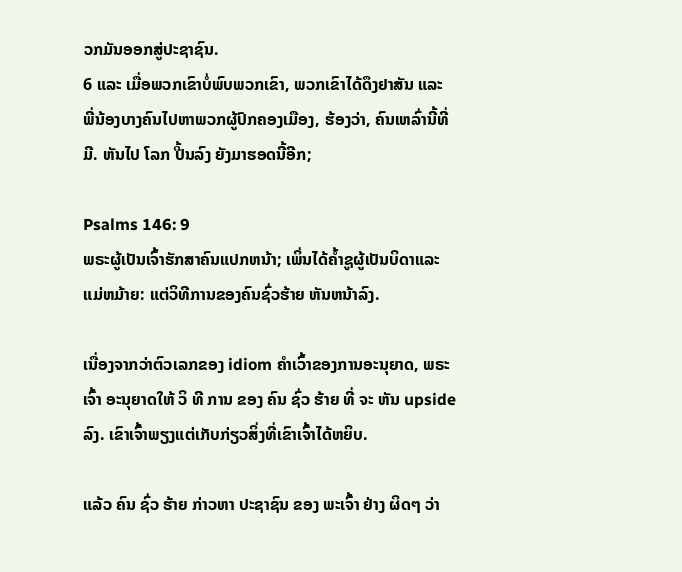ວກມັນອອກສູ່ປະຊາຊົນ.
6 ແລະ ເມື່ອພວກເຂົາບໍ່ພົບພວກເຂົາ, ພວກເຂົາໄດ້ດຶງຢາສັນ ແລະ ພີ່ນ້ອງບາງຄົນໄປຫາພວກຜູ້ປົກຄອງເມືອງ, ຮ້ອງວ່າ, ຄົນເຫລົ່ານີ້ທີ່ມີ. ຫັນໄປ ໂລກ ປີ້ນລົງ ຍັງມາຮອດນີ້ອີກ;

Psalms 146: 9
ພຣະຜູ້ເປັນເຈົ້າຮັກສາຄົນແປກຫນ້າ; ເພິ່ນໄດ້ຄ້ຳຊູຜູ້ເປັນບິດາແລະແມ່ຫມ້າຍ: ແຕ່ວິທີການຂອງຄົນຊົ່ວຮ້າຍ ຫັນຫນ້າລົງ.

ເນື່ອງຈາກວ່າຕົວເລກຂອງ idiom ຄໍາເວົ້າຂອງການອະນຸຍາດ, ພຣະເຈົ້າ ອະນຸຍາດໃຫ້ ວິ ທີ ການ ຂອງ ຄົນ ຊົ່ວ ຮ້າຍ ທີ່ ຈະ ຫັນ upside ລົງ. ເຂົາເຈົ້າພຽງແຕ່ເກັບກ່ຽວສິ່ງທີ່ເຂົາເຈົ້າໄດ້ຫຍິບ.

ແລ້ວ ຄົນ ຊົ່ວ ຮ້າຍ ກ່າວຫາ ປະຊາຊົນ ຂອງ ພະເຈົ້າ ຢ່າງ ຜິດໆ ວ່າ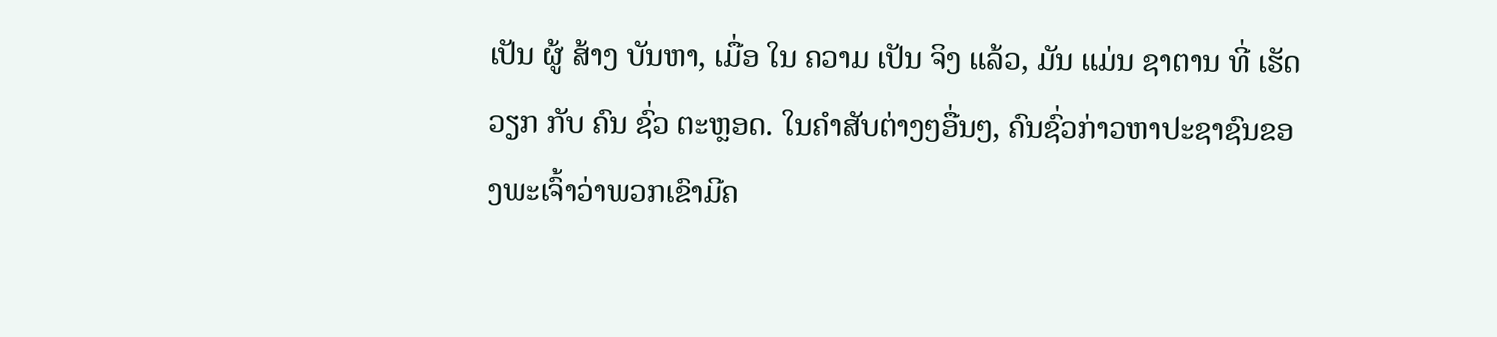ເປັນ ຜູ້ ສ້າງ ບັນຫາ, ເມື່ອ ໃນ ຄວາມ ເປັນ ຈິງ ແລ້ວ, ມັນ ແມ່ນ ຊາຕານ ທີ່ ເຮັດ ວຽກ ກັບ ຄົນ ຊົ່ວ ຕະຫຼອດ. ໃນຄໍາສັບຕ່າງໆອື່ນໆ, ຄົນຊົ່ວກ່າວຫາປະຊາຊົນຂອງພະເຈົ້າວ່າພວກເຂົາມີຄ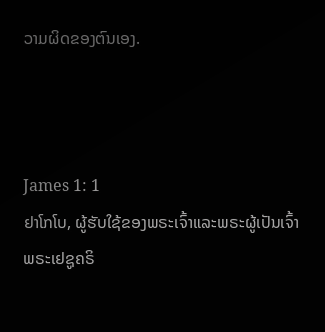ວາມຜິດຂອງຕົນເອງ.



James 1: 1
ຢາໂກໂບ, ຜູ້ຮັບໃຊ້ຂອງພຣະເຈົ້າແລະພຣະຜູ້ເປັນເຈົ້າພຣະເຢຊູຄຣິ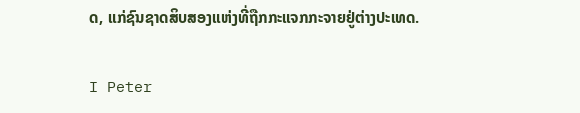ດ, ແກ່ຊົນຊາດສິບສອງແຫ່ງທີ່ຖືກກະແຈກກະຈາຍຢູ່ຕ່າງປະເທດ.

I Peter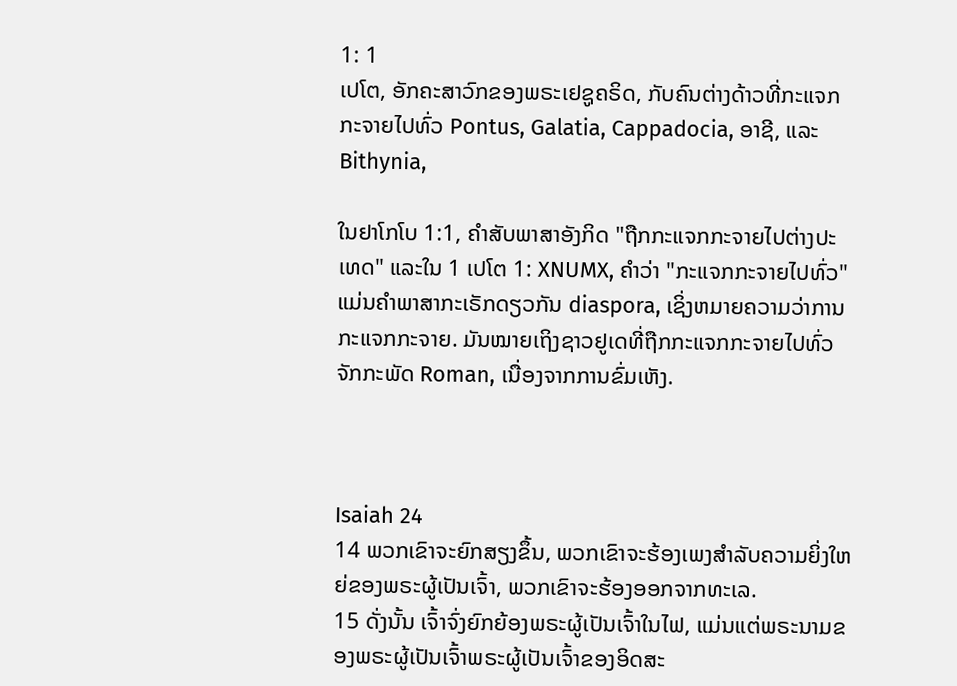1: 1
ເປໂຕ, ອັກຄະສາວົກຂອງພຣະເຢຊູຄຣິດ, ກັບຄົນຕ່າງດ້າວທີ່ກະແຈກກະຈາຍໄປທົ່ວ Pontus, Galatia, Cappadocia, ອາຊີ, ແລະ Bithynia,

ໃນຢາໂກໂບ 1:1, ຄໍາສັບພາສາອັງກິດ "ຖືກກະແຈກກະຈາຍໄປຕ່າງປະເທດ" ແລະໃນ 1 ເປໂຕ 1: XNUMX, ຄໍາວ່າ "ກະແຈກກະຈາຍໄປທົ່ວ" ແມ່ນຄໍາພາສາກະເຣັກດຽວກັນ diaspora, ເຊິ່ງຫມາຍຄວາມວ່າການກະແຈກກະຈາຍ. ມັນໝາຍເຖິງຊາວຢູເດທີ່ຖືກກະແຈກກະຈາຍໄປທົ່ວຈັກກະພັດ Roman, ເນື່ອງຈາກການຂົ່ມເຫັງ.



Isaiah 24
14 ພວກເຂົາຈະຍົກສຽງຂຶ້ນ, ພວກເຂົາຈະຮ້ອງເພງສໍາລັບຄວາມຍິ່ງໃຫຍ່ຂອງພຣະຜູ້ເປັນເຈົ້າ, ພວກເຂົາຈະຮ້ອງອອກຈາກທະເລ.
15 ດັ່ງນັ້ນ ເຈົ້າຈົ່ງຍົກຍ້ອງພຣະຜູ້ເປັນເຈົ້າໃນໄຟ, ແມ່ນແຕ່ພຣະນາມຂອງພຣະຜູ້ເປັນເຈົ້າພຣະຜູ້ເປັນເຈົ້າຂອງອິດສະ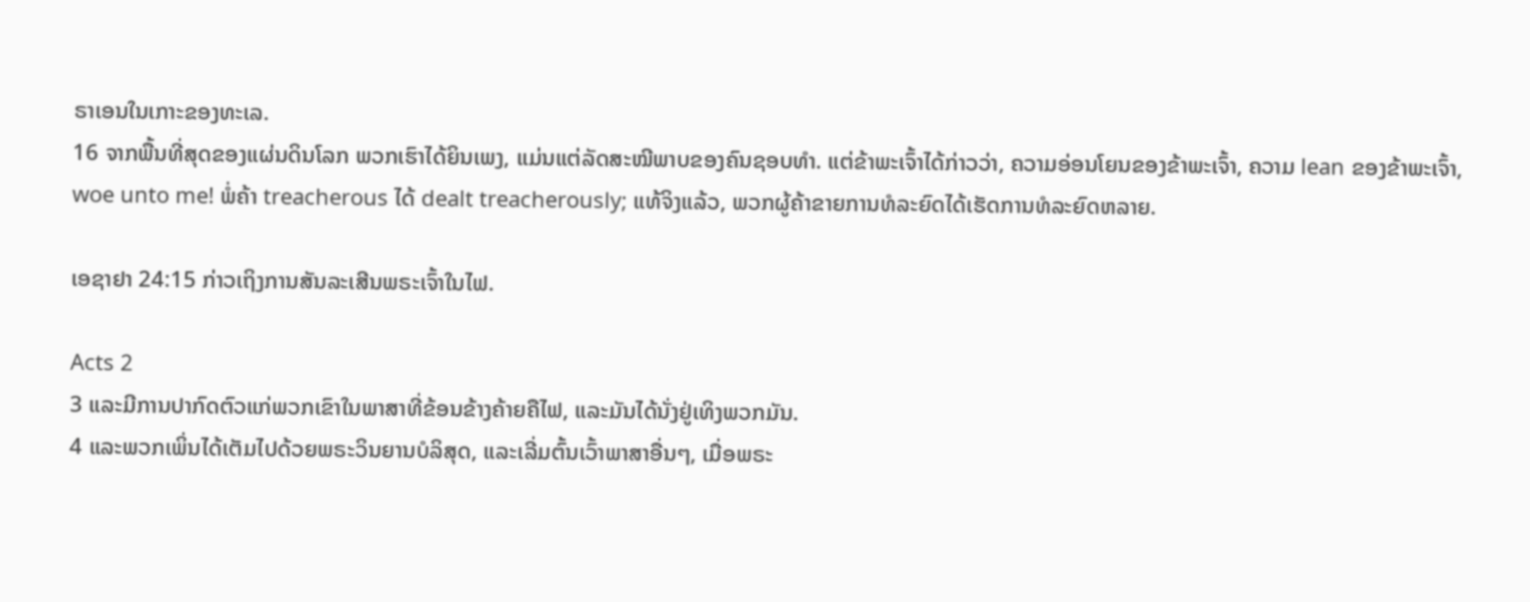ຣາເອນໃນເກາະຂອງທະເລ.
16 ຈາກພື້ນທີ່ສຸດຂອງແຜ່ນດິນໂລກ ພວກເຮົາໄດ້ຍິນເພງ, ແມ່ນແຕ່ລັດສະໝີພາບຂອງຄົນຊອບທຳ. ແຕ່ຂ້າພະເຈົ້າໄດ້ກ່າວວ່າ, ຄວາມອ່ອນໂຍນຂອງຂ້າພະເຈົ້າ, ຄວາມ lean ຂອງຂ້າພະເຈົ້າ, woe unto me! ພໍ່ຄ້າ treacherous ໄດ້ dealt treacherously; ແທ້ຈິງແລ້ວ, ພວກຜູ້ຄ້າຂາຍການທໍລະຍົດໄດ້ເຮັດການທໍລະຍົດຫລາຍ.

ເອຊາຢາ 24:15 ກ່າວເຖິງການສັນລະເສີນພຣະເຈົ້າໃນໄຟ.

Acts 2
3 ແລະມີການປາກົດຕົວແກ່ພວກເຂົາໃນພາສາທີ່ຂ້ອນຂ້າງຄ້າຍຄືໄຟ, ແລະມັນໄດ້ນັ່ງຢູ່ເທິງພວກມັນ.
4 ແລະພວກເພິ່ນໄດ້ເຕັມໄປດ້ວຍພຣະວິນຍານບໍລິສຸດ, ແລະເລີ່ມຕົ້ນເວົ້າພາສາອື່ນໆ, ເມື່ອພຣະ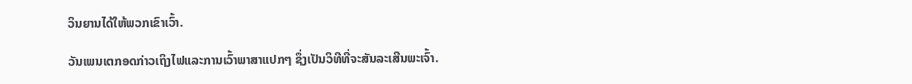ວິນຍານໄດ້ໃຫ້ພວກເຂົາເວົ້າ.

ວັນເພນເຕກອດກ່າວເຖິງໄຟແລະການເວົ້າພາສາແປກໆ ຊຶ່ງເປັນວິທີທີ່ຈະສັນລະເສີນພະເຈົ້າ.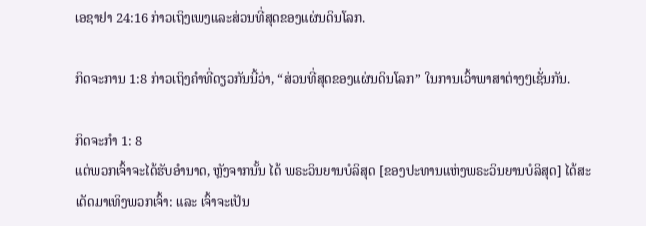ເອຊາຢາ 24:16 ກ່າວເຖິງເພງແລະສ່ວນທີ່ສຸດຂອງແຜ່ນດິນໂລກ.

ກິດຈະການ 1:8 ກ່າວເຖິງຄຳທີ່ດຽວກັນນີ້ວ່າ, “ສ່ວນທີ່ສຸດຂອງແຜ່ນດິນໂລກ” ໃນການເວົ້າພາສາຕ່າງໆເຊັ່ນກັນ.

ກິດຈະກໍາ 1: 8
ແຕ່ພວກເຈົ້າຈະໄດ້ຮັບອໍານາດ, ຫຼັງຈາກນັ້ນ ໄດ້ ພຣະວິນຍານບໍລິສຸດ [ຂອງປະທານແຫ່ງພຣະວິນຍານບໍລິສຸດ] ໄດ້ສະເດັດມາເທິງພວກເຈົ້າ: ແລະ ເຈົ້າຈະເປັນ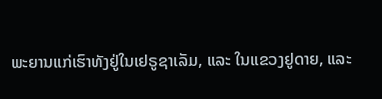ພະຍານແກ່ເຮົາທັງຢູ່ໃນເຢຣູຊາເລັມ, ແລະ ໃນແຂວງຢູດາຍ, ແລະ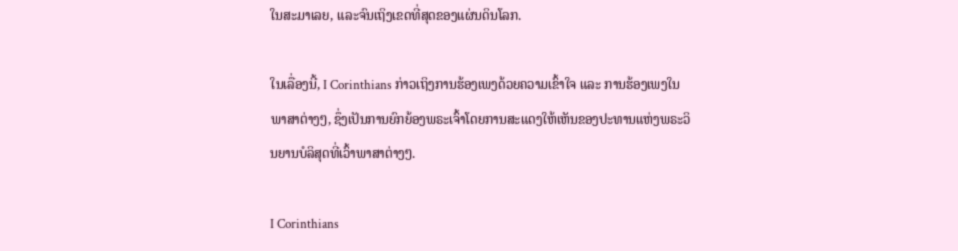ໃນສະມາເລຍ, ແລະຈົນເຖິງເຂດທີ່ສຸດຂອງແຜ່ນດິນໂລກ.

ໃນເລື່ອງນີ້, I Corinthians ກ່າວເຖິງການຮ້ອງເພງດ້ວຍຄວາມເຂົ້າໃຈ ແລະ ການຮ້ອງເພງໃນພາສາຕ່າງໆ, ຊຶ່ງເປັນການຍົກຍ້ອງພຣະເຈົ້າໂດຍການສະແດງໃຫ້ເຫັນຂອງປະທານແຫ່ງພຣະວິນຍານບໍລິສຸດທີ່ເວົ້າພາສາຕ່າງໆ.

I Corinthians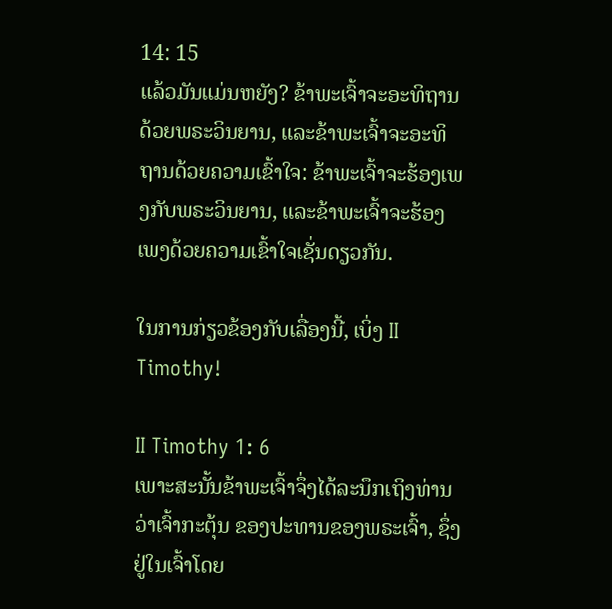14: 15
ແລ້ວມັນແມ່ນຫຍັງ? ຂ້າພະເຈົ້າຈະອະທິຖານດ້ວຍພຣະວິນຍານ, ແລະຂ້າພະເຈົ້າຈະອະທິຖານດ້ວຍຄວາມເຂົ້າໃຈ: ຂ້າພະເຈົ້າຈະຮ້ອງເພງກັບພຣະວິນຍານ, ແລະຂ້າພະເຈົ້າຈະຮ້ອງເພງດ້ວຍຄວາມເຂົ້າໃຈເຊັ່ນດຽວກັນ.

ໃນການກ່ຽວຂ້ອງກັບເລື່ອງນີ້, ເບິ່ງ II Timothy!

II Timothy 1: 6
ເພາະສະນັ້ນຂ້າພະເຈົ້າຈຶ່ງໄດ້ລະນຶກເຖິງທ່ານ ວ່າເຈົ້າກະຕຸ້ນ ຂອງປະທານຂອງພຣະເຈົ້າ, ຊຶ່ງຢູ່ໃນເຈົ້າໂດຍ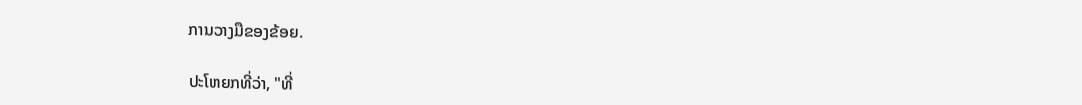ການວາງມືຂອງຂ້ອຍ.

ປະໂຫຍກທີ່ວ່າ, "ທີ່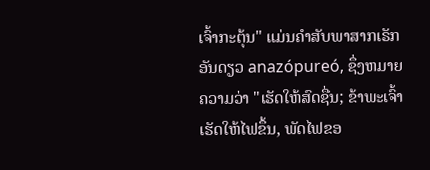ເຈົ້າກະຕຸ້ນ" ແມ່ນຄໍາສັບພາສາກເຣັກອັນດຽວ anazópureó, ຊຶ່ງຫມາຍຄວາມວ່າ "ເຮັດໃຫ້ສົດຊື່ນ; ຂ້າພະເຈົ້າເຮັດໃຫ້ໄຟຂຶ້ນ, ພັດໄຟຂອ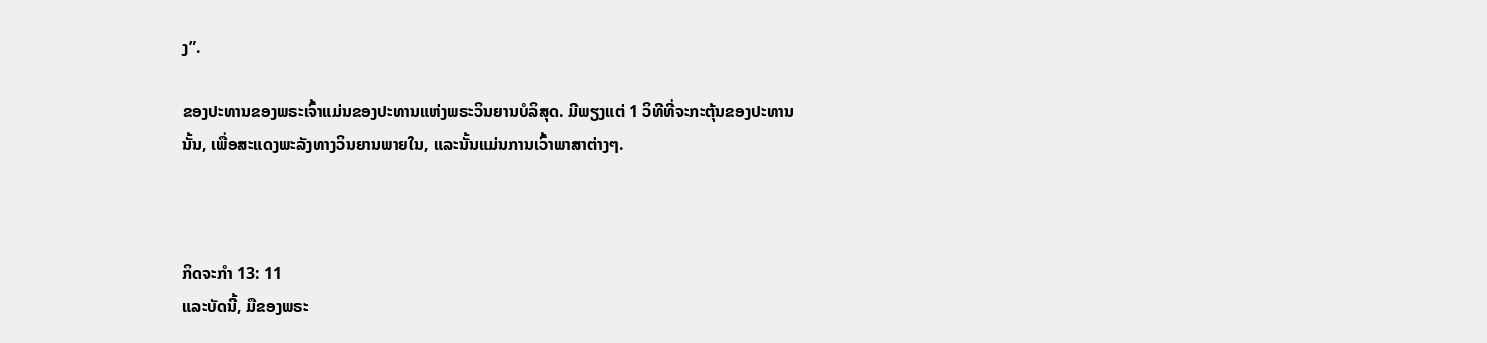ງ”.

ຂອງປະທານຂອງພຣະເຈົ້າແມ່ນຂອງປະທານແຫ່ງພຣະວິນຍານບໍລິສຸດ. ມີພຽງແຕ່ 1 ວິທີທີ່ຈະກະຕຸ້ນຂອງປະທານນັ້ນ, ເພື່ອສະແດງພະລັງທາງວິນຍານພາຍໃນ, ແລະນັ້ນແມ່ນການເວົ້າພາສາຕ່າງໆ.



ກິດຈະກໍາ 13: 11
ແລະບັດນີ້, ມືຂອງພຣະ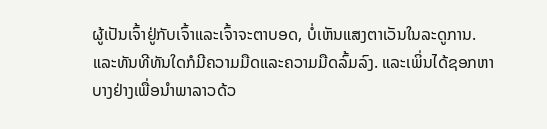ຜູ້ເປັນເຈົ້າຢູ່ກັບເຈົ້າແລະເຈົ້າຈະຕາບອດ, ບໍ່ເຫັນແສງຕາເວັນໃນລະດູການ. ແລະທັນທີທັນໃດກໍມີຄວາມມືດແລະຄວາມມືດລົ້ມລົງ. ແລະເພິ່ນໄດ້ຊອກຫາບາງຢ່າງເພື່ອນໍາພາລາວດ້ວ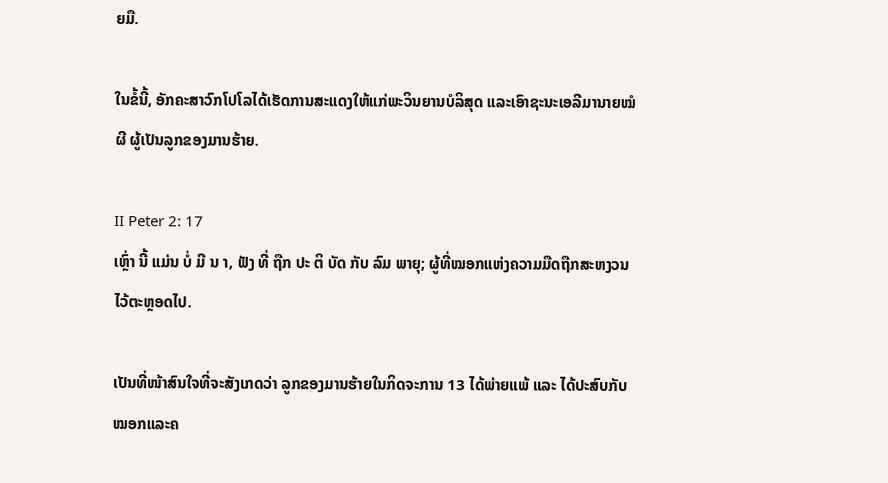ຍມື.

ໃນຂໍ້ນີ້, ອັກຄະສາວົກໂປໂລໄດ້ເຮັດການສະແດງໃຫ້ແກ່ພະວິນຍານບໍລິສຸດ ແລະເອົາຊະນະເອລີມານາຍໝໍຜີ ຜູ້ເປັນລູກຂອງມານຮ້າຍ.

II Peter 2: 17
ເຫຼົ່າ ນີ້ ແມ່ນ ບໍ່ ມີ ນ າ, ຟັງ ທີ່ ຖືກ ປະ ຕິ ບັດ ກັບ ລົມ ພາຍຸ; ຜູ້ທີ່ໝອກແຫ່ງຄວາມມືດຖືກສະຫງວນໄວ້ຕະຫຼອດໄປ.

ເປັນທີ່ໜ້າສົນໃຈທີ່ຈະສັງເກດວ່າ ລູກຂອງມານຮ້າຍໃນກິດຈະການ 13 ໄດ້ພ່າຍແພ້ ແລະ ໄດ້ປະສົບກັບໝອກແລະຄ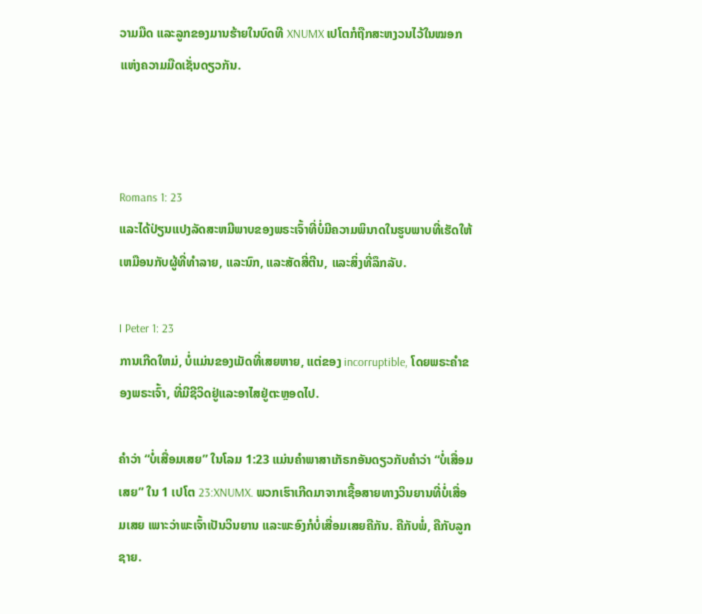ວາມມືດ ແລະລູກຂອງມານຮ້າຍໃນບົດທີ XNUMX ເປໂຕກໍຖືກສະຫງວນໄວ້ໃນໝອກແຫ່ງຄວາມມືດເຊັ່ນດຽວກັນ.



Romans 1: 23
ແລະໄດ້ປ່ຽນແປງລັດສະຫມີພາບຂອງພຣະເຈົ້າທີ່ບໍ່ມີຄວາມພິນາດໃນຮູບພາບທີ່ເຮັດໃຫ້ເຫມືອນກັບຜູ້ທີ່ທໍາລາຍ, ແລະນົກ, ແລະສັດສີ່ຕີນ, ແລະສິ່ງທີ່ລຶກລັບ.

I Peter 1: 23
ການເກີດໃຫມ່, ບໍ່ແມ່ນຂອງເມັດທີ່ເສຍຫາຍ, ແຕ່ຂອງ incorruptible, ໂດຍພຣະຄໍາຂອງພຣະເຈົ້າ, ທີ່ມີຊີວິດຢູ່ແລະອາໄສຢູ່ຕະຫຼອດໄປ.

ຄຳວ່າ “ບໍ່ເສື່ອມເສຍ” ໃນໂລມ 1:23 ແມ່ນຄຳພາສາເກັຣກອັນດຽວກັບຄຳວ່າ “ບໍ່ເສື່ອມເສຍ” ໃນ 1 ເປໂຕ 23:XNUMX. ພວກເຮົາເກີດມາຈາກເຊື້ອສາຍທາງວິນຍານທີ່ບໍ່ເສື່ອມເສຍ ເພາະວ່າພະເຈົ້າເປັນວິນຍານ ແລະພະອົງກໍບໍ່ເສື່ອມເສຍຄືກັນ. ຄືກັບພໍ່, ຄືກັບລູກຊາຍ.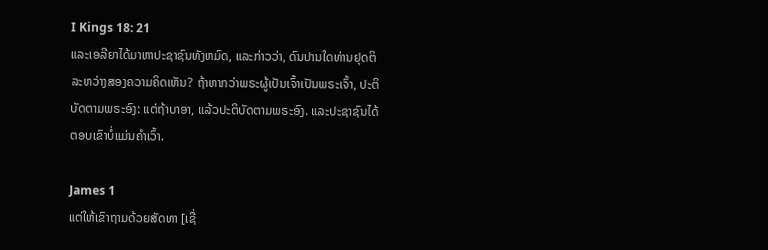I Kings 18: 21
ແລະເອລີຍາໄດ້ມາຫາປະຊາຊົນທັງຫມົດ, ແລະກ່າວວ່າ, ດົນປານໃດທ່ານຢຸດຕິລະຫວ່າງສອງຄວາມຄິດເຫັນ? ຖ້າຫາກວ່າພຣະຜູ້ເປັນເຈົ້າເປັນພຣະເຈົ້າ, ປະຕິບັດຕາມພຣະອົງ: ແຕ່ຖ້າບາອາ, ແລ້ວປະຕິບັດຕາມພຣະອົງ. ແລະປະຊາຊົນໄດ້ຕອບເຂົາບໍ່ແມ່ນຄໍາເວົ້າ.

James 1
ແຕ່ໃຫ້ເຂົາຖາມດ້ວຍສັດທາ [ເຊື່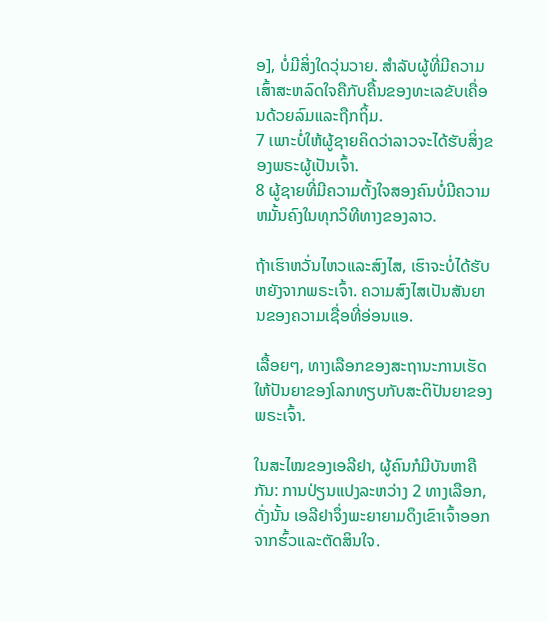ອ], ບໍ່ມີສິ່ງໃດວຸ່ນວາຍ. ສໍາລັບຜູ້ທີ່ມີຄວາມເສົ້າສະຫລົດໃຈຄືກັບຄື້ນຂອງທະເລຂັບເຄື່ອນດ້ວຍລົມແລະຖືກຖິ້ມ.
7 ເພາະບໍ່ໃຫ້ຜູ້ຊາຍຄິດວ່າລາວຈະໄດ້ຮັບສິ່ງຂອງພຣະຜູ້ເປັນເຈົ້າ.
8 ຜູ້ຊາຍທີ່ມີຄວາມຕັ້ງໃຈສອງຄົນບໍ່ມີຄວາມຫມັ້ນຄົງໃນທຸກວິທີທາງຂອງລາວ.

ຖ້າເຮົາຫວັ່ນໄຫວແລະສົງໄສ, ເຮົາຈະບໍ່ໄດ້ຮັບຫຍັງຈາກພຣະເຈົ້າ. ຄວາມສົງໄສເປັນສັນຍານຂອງຄວາມເຊື່ອທີ່ອ່ອນແອ.

ເລື້ອຍໆ, ທາງເລືອກຂອງສະຖານະການເຮັດໃຫ້ປັນຍາຂອງໂລກທຽບກັບສະຕິປັນຍາຂອງພຣະເຈົ້າ.

ໃນສະໄໝຂອງເອລີຢາ, ຜູ້ຄົນກໍມີບັນຫາຄືກັນ: ການປ່ຽນແປງລະຫວ່າງ 2 ທາງເລືອກ, ດັ່ງນັ້ນ ເອລີຢາຈຶ່ງພະຍາຍາມດຶງເຂົາເຈົ້າອອກຈາກຮົ້ວແລະຕັດສິນໃຈ.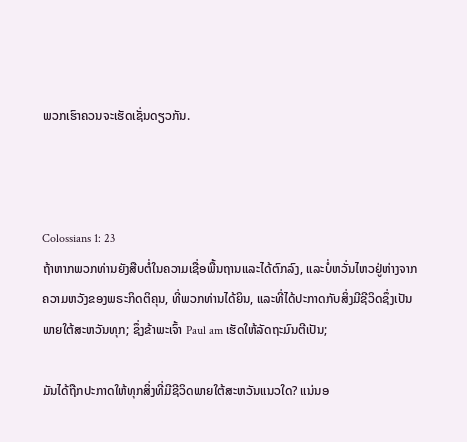ພວກເຮົາຄວນຈະເຮັດເຊັ່ນດຽວກັນ.



Colossians 1: 23
ຖ້າຫາກພວກທ່ານຍັງສືບຕໍ່ໃນຄວາມເຊື່ອພື້ນຖານແລະໄດ້ຕົກລົງ, ແລະບໍ່ຫວັ່ນໄຫວຢູ່ຫ່າງຈາກຄວາມຫວັງຂອງພຣະກິດຕິຄຸນ, ທີ່ພວກທ່ານໄດ້ຍິນ, ແລະທີ່ໄດ້ປະກາດກັບສິ່ງມີຊີວິດຊຶ່ງເປັນພາຍໃຕ້ສະຫວັນທຸກ; ຊຶ່ງຂ້າພະເຈົ້າ Paul am ເຮັດໃຫ້ລັດຖະມົນຕີເປັນ;

ມັນໄດ້ຖືກປະກາດໃຫ້ທຸກສິ່ງທີ່ມີຊີວິດພາຍໃຕ້ສະຫວັນແນວໃດ? ແນ່ນອ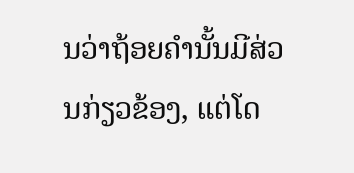ນວ່າຖ້ອຍຄຳນັ້ນມີສ່ວນກ່ຽວຂ້ອງ, ແຕ່ໂດ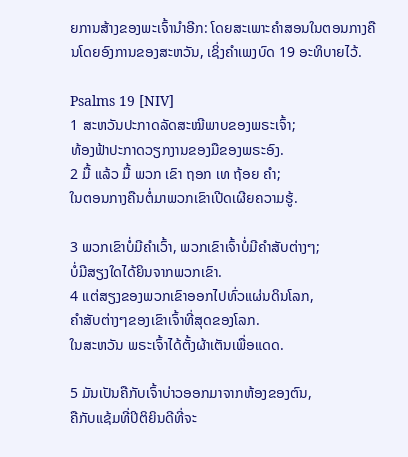ຍການສ້າງຂອງພະເຈົ້ານຳອີກ: ໂດຍສະເພາະຄຳສອນໃນຕອນກາງຄືນໂດຍອົງການຂອງສະຫວັນ, ເຊິ່ງຄຳເພງບົດ 19 ອະທິບາຍໄວ້.

Psalms 19 [NIV]
1 ສະຫວັນປະກາດລັດສະໝີພາບຂອງພຣະເຈົ້າ;
ທ້ອງຟ້າປະກາດວຽກງານຂອງມືຂອງພຣະອົງ.
2 ມື້ ແລ້ວ ມື້ ພວກ ເຂົາ ຖອກ ເທ ຖ້ອຍ ຄໍາ;
ໃນຕອນກາງຄືນຕໍ່ມາພວກເຂົາເປີດເຜີຍຄວາມຮູ້.

3 ພວກເຂົາບໍ່ມີຄໍາເວົ້າ, ພວກເຂົາເຈົ້າບໍ່ມີຄໍາສັບຕ່າງໆ;
ບໍ່ມີສຽງໃດໄດ້ຍິນຈາກພວກເຂົາ.
4 ແຕ່ສຽງຂອງພວກເຂົາອອກໄປທົ່ວແຜ່ນດິນໂລກ,
ຄໍາສັບຕ່າງໆຂອງເຂົາເຈົ້າທີ່ສຸດຂອງໂລກ.
ໃນສະຫວັນ ພຣະເຈົ້າໄດ້ຕັ້ງຜ້າເຕັນເພື່ອແດດ.

5 ມັນເປັນຄືກັບເຈົ້າບ່າວອອກມາຈາກຫ້ອງຂອງຕົນ,
ຄືກັບແຊ້ມທີ່ປິຕິຍິນດີທີ່ຈະ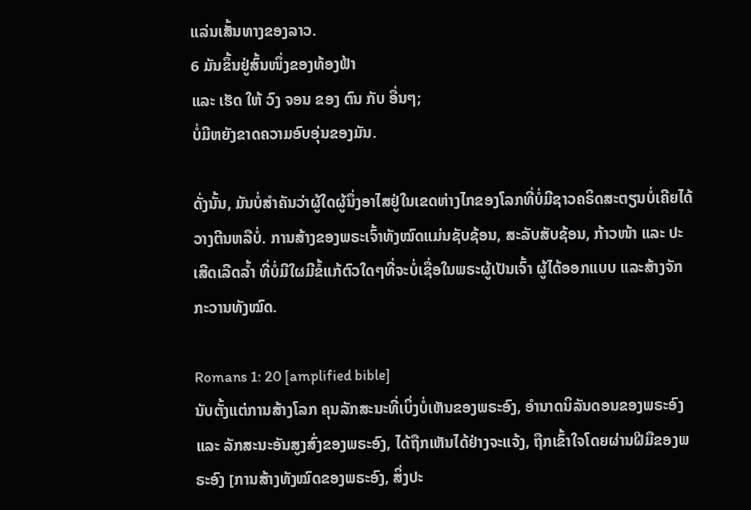ແລ່ນເສັ້ນທາງຂອງລາວ.
6 ມັນຂຶ້ນຢູ່ສົ້ນໜຶ່ງຂອງທ້ອງຟ້າ
ແລະ ເຮັດ ໃຫ້ ວົງ ຈອນ ຂອງ ຕົນ ກັບ ອື່ນໆ;
ບໍ່ມີຫຍັງຂາດຄວາມອົບອຸ່ນຂອງມັນ.

ດັ່ງນັ້ນ, ມັນບໍ່ສໍາຄັນວ່າຜູ້ໃດຜູ້ນຶ່ງອາໄສຢູ່ໃນເຂດຫ່າງໄກຂອງໂລກທີ່ບໍ່ມີຊາວຄຣິດສະຕຽນບໍ່ເຄີຍໄດ້ວາງຕີນຫລືບໍ່. ການສ້າງຂອງພຣະເຈົ້າທັງໝົດແມ່ນຊັບຊ້ອນ, ສະລັບສັບຊ້ອນ, ກ້າວໜ້າ ແລະ ປະເສີດເລີດລ້ຳ ທີ່ບໍ່ມີໃຜມີຂໍ້ແກ້ຕົວໃດໆທີ່ຈະບໍ່ເຊື່ອໃນພຣະຜູ້ເປັນເຈົ້າ ຜູ້ໄດ້ອອກແບບ ແລະສ້າງຈັກກະວານທັງໝົດ.

Romans 1: 20 [amplified bible]
ນັບຕັ້ງແຕ່ການສ້າງໂລກ ຄຸນລັກສະນະທີ່ເບິ່ງບໍ່ເຫັນຂອງພຣະອົງ, ອຳນາດນິລັນດອນຂອງພຣະອົງ ແລະ ລັກສະນະອັນສູງສົ່ງຂອງພຣະອົງ, ໄດ້ຖືກເຫັນໄດ້ຢ່າງຈະແຈ້ງ, ຖືກເຂົ້າໃຈໂດຍຜ່ານຝີມືຂອງພຣະອົງ [ການສ້າງທັງໝົດຂອງພຣະອົງ, ສິ່ງປະ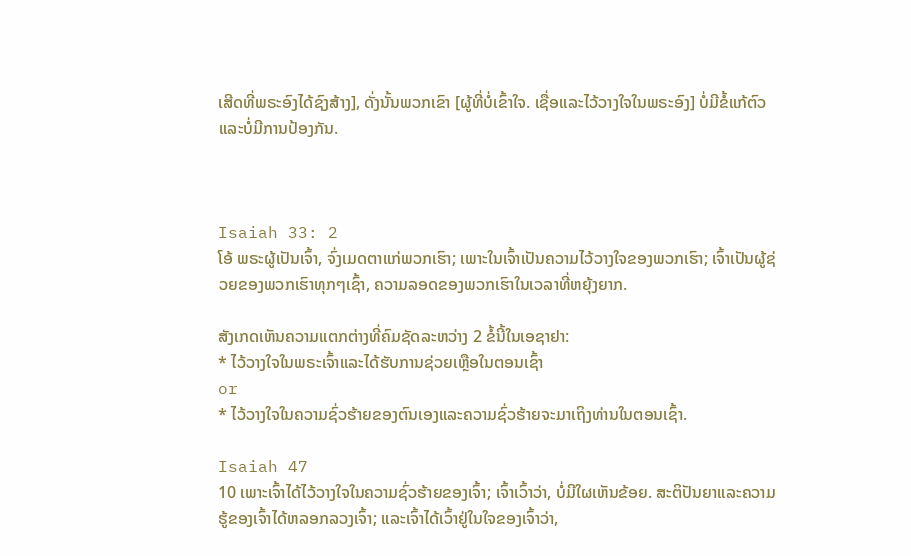ເສີດທີ່ພຣະອົງໄດ້ຊົງສ້າງ], ດັ່ງນັ້ນພວກເຂົາ [ຜູ້ທີ່ບໍ່ເຂົ້າໃຈ. ເຊື່ອແລະໄວ້ວາງໃຈໃນພຣະອົງ] ບໍ່ມີຂໍ້ແກ້ຕົວແລະບໍ່ມີການປ້ອງກັນ.



Isaiah 33: 2
ໂອ້ ພຣະຜູ້ເປັນເຈົ້າ, ຈົ່ງເມດຕາແກ່ພວກເຮົາ; ເພາະໃນເຈົ້າເປັນຄວາມໄວ້ວາງໃຈຂອງພວກເຮົາ; ເຈົ້າເປັນຜູ້ຊ່ວຍຂອງພວກເຮົາທຸກໆເຊົ້າ, ຄວາມລອດຂອງພວກເຮົາໃນເວລາທີ່ຫຍຸ້ງຍາກ.

ສັງເກດເຫັນຄວາມແຕກຕ່າງທີ່ຄົມຊັດລະຫວ່າງ 2 ຂໍ້ນີ້ໃນເອຊາຢາ:
* ໄວ້ວາງໃຈໃນພຣະເຈົ້າແລະໄດ້ຮັບການຊ່ວຍເຫຼືອໃນຕອນເຊົ້າ
or
* ໄວ້ວາງໃຈໃນຄວາມຊົ່ວຮ້າຍຂອງຕົນເອງແລະຄວາມຊົ່ວຮ້າຍຈະມາເຖິງທ່ານໃນຕອນເຊົ້າ.

Isaiah 47
10 ເພາະເຈົ້າໄດ້ໄວ້ວາງໃຈໃນຄວາມຊົ່ວຮ້າຍຂອງເຈົ້າ; ເຈົ້າເວົ້າວ່າ, ບໍ່ມີໃຜເຫັນຂ້ອຍ. ສະຕິປັນຍາແລະຄວາມຮູ້ຂອງເຈົ້າໄດ້ຫລອກລວງເຈົ້າ; ແລະເຈົ້າໄດ້ເວົ້າຢູ່ໃນໃຈຂອງເຈົ້າວ່າ,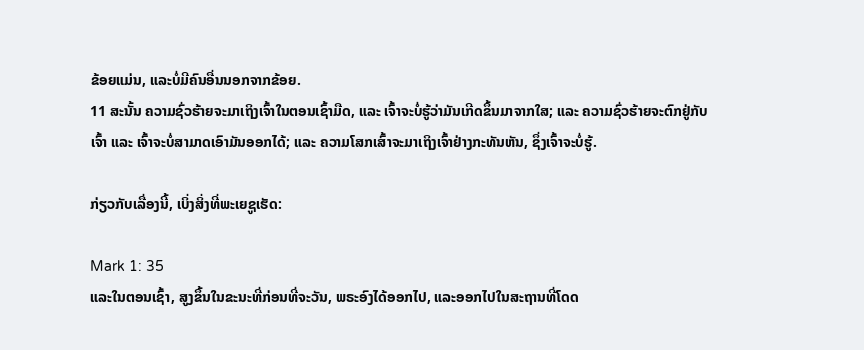ຂ້ອຍແມ່ນ, ແລະບໍ່ມີຄົນອື່ນນອກຈາກຂ້ອຍ.
11 ສະນັ້ນ ຄວາມຊົ່ວຮ້າຍຈະມາເຖິງເຈົ້າໃນຕອນເຊົ້າມືດ, ແລະ ເຈົ້າຈະບໍ່ຮູ້ວ່າມັນເກີດຂຶ້ນມາຈາກໃສ; ແລະ ຄວາມຊົ່ວຮ້າຍຈະຕົກຢູ່ກັບເຈົ້າ ແລະ ເຈົ້າຈະບໍ່ສາມາດເອົາມັນອອກໄດ້; ແລະ ຄວາມໂສກເສົ້າຈະມາເຖິງເຈົ້າຢ່າງກະທັນຫັນ, ຊຶ່ງເຈົ້າຈະບໍ່ຮູ້.

ກ່ຽວກັບເລື່ອງນີ້, ເບິ່ງສິ່ງທີ່ພະເຍຊູເຮັດ:

Mark 1: 35
ແລະໃນຕອນເຊົ້າ, ສູງຂຶ້ນໃນຂະນະທີ່ກ່ອນທີ່ຈະວັນ, ພຣະອົງໄດ້ອອກໄປ, ແລະອອກໄປໃນສະຖານທີ່ໂດດ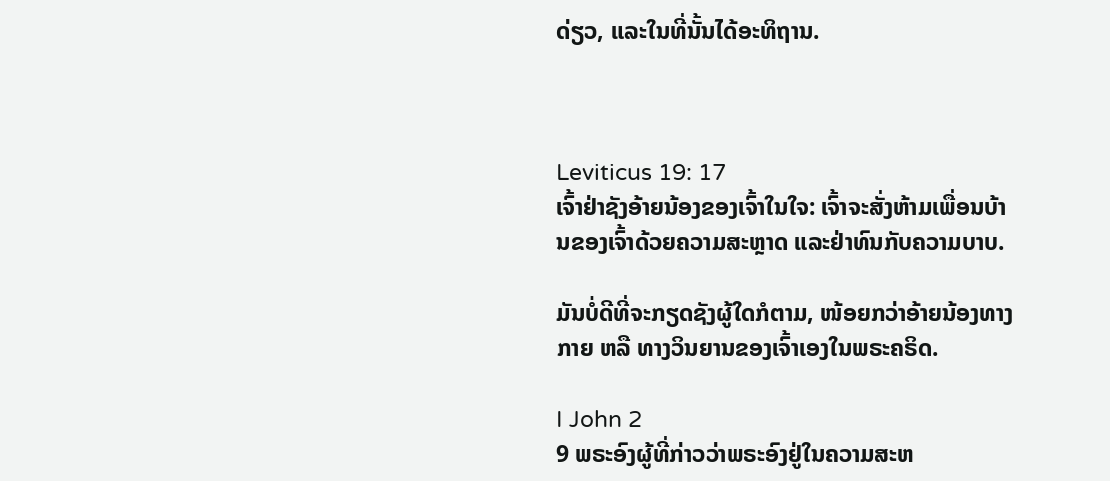ດ່ຽວ, ແລະໃນທີ່ນັ້ນໄດ້ອະທິຖານ.



Leviticus 19: 17
ເຈົ້າຢ່າຊັງອ້າຍນ້ອງຂອງເຈົ້າໃນໃຈ: ເຈົ້າຈະສັ່ງຫ້າມເພື່ອນບ້ານຂອງເຈົ້າດ້ວຍຄວາມສະຫຼາດ ແລະຢ່າທົນກັບຄວາມບາບ.

ມັນບໍ່ດີທີ່ຈະກຽດຊັງຜູ້ໃດກໍຕາມ, ໜ້ອຍກວ່າອ້າຍນ້ອງທາງກາຍ ຫລື ທາງວິນຍານຂອງເຈົ້າເອງໃນພຣະຄຣິດ.

I John 2
9 ພຣະອົງຜູ້ທີ່ກ່າວວ່າພຣະອົງຢູ່ໃນຄວາມສະຫ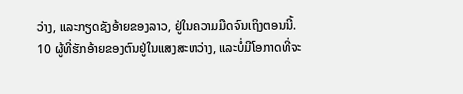ວ່າງ, ແລະກຽດຊັງອ້າຍຂອງລາວ, ຢູ່ໃນຄວາມມືດຈົນເຖິງຕອນນີ້.
10 ຜູ້ທີ່ຮັກອ້າຍຂອງຕົນຢູ່ໃນແສງສະຫວ່າງ, ແລະບໍ່ມີໂອກາດທີ່ຈະ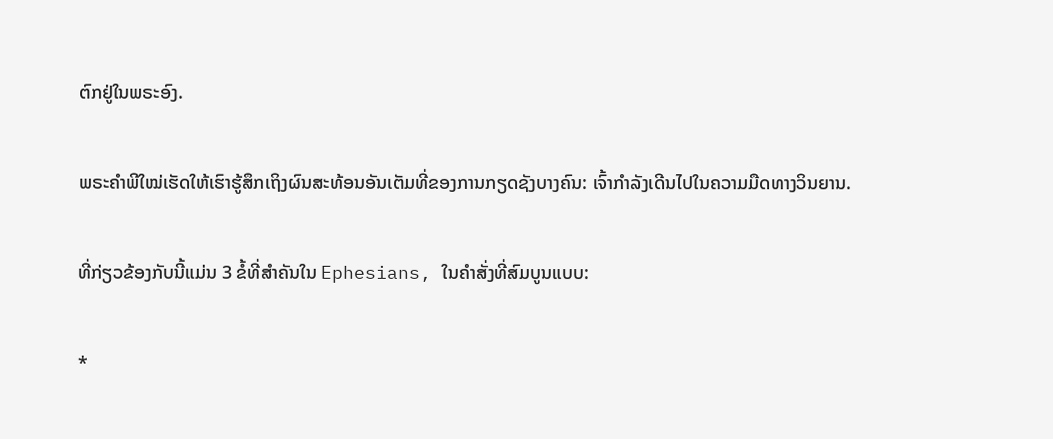ຕົກຢູ່ໃນພຣະອົງ.

ພຣະຄຳພີໃໝ່ເຮັດໃຫ້ເຮົາຮູ້ສຶກເຖິງຜົນສະທ້ອນອັນເຕັມທີ່ຂອງການກຽດຊັງບາງຄົນ: ເຈົ້າກຳລັງເດີນໄປໃນຄວາມມືດທາງວິນຍານ.

ທີ່ກ່ຽວຂ້ອງກັບນີ້ແມ່ນ 3 ຂໍ້ທີ່ສໍາຄັນໃນ Ephesians, ໃນຄໍາສັ່ງທີ່ສົມບູນແບບ:

*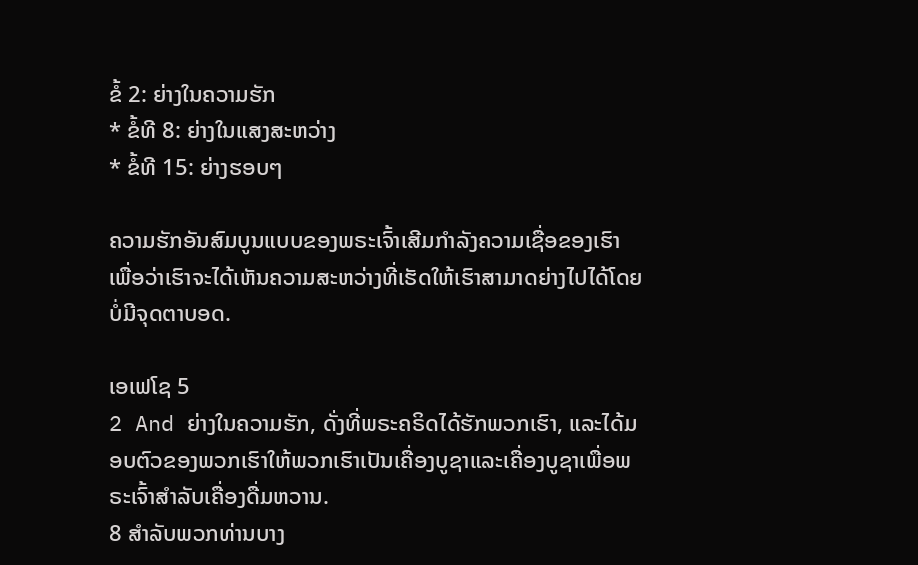ຂໍ້ 2: ຍ່າງໃນຄວາມຮັກ
* ຂໍ້ທີ 8: ຍ່າງໃນແສງສະຫວ່າງ
* ຂໍ້ທີ 15: ຍ່າງຮອບໆ

ຄວາມຮັກອັນສົມບູນແບບຂອງພຣະເຈົ້າເສີມກຳລັງຄວາມເຊື່ອຂອງເຮົາ ເພື່ອວ່າເຮົາຈະໄດ້ເຫັນຄວາມສະຫວ່າງທີ່ເຮັດໃຫ້ເຮົາສາມາດຍ່າງໄປໄດ້ໂດຍບໍ່ມີຈຸດຕາບອດ.

ເອເຟໂຊ 5
2 And ຍ່າງໃນຄວາມຮັກ, ດັ່ງທີ່ພຣະຄຣິດໄດ້ຮັກພວກເຮົາ, ແລະໄດ້ມອບຕົວຂອງພວກເຮົາໃຫ້ພວກເຮົາເປັນເຄື່ອງບູຊາແລະເຄື່ອງບູຊາເພື່ອພຣະເຈົ້າສໍາລັບເຄື່ອງດື່ມຫວານ.
8 ສໍາລັບພວກທ່ານບາງ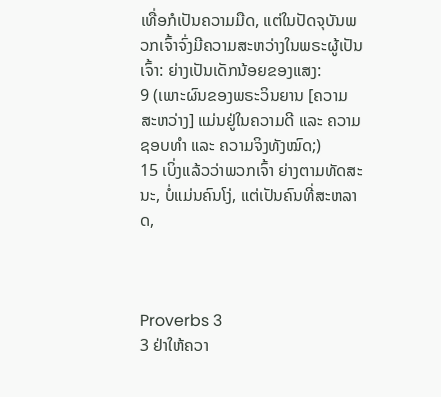ເທື່ອກໍເປັນຄວາມມືດ, ແຕ່ໃນປັດຈຸບັນພວກເຈົ້າຈົ່ງມີຄວາມສະຫວ່າງໃນພຣະຜູ້ເປັນເຈົ້າ: ຍ່າງເປັນເດັກນ້ອຍຂອງແສງ:
9 (ເພາະຜົນຂອງພຣະວິນຍານ [ຄວາມສະຫວ່າງ] ແມ່ນຢູ່ໃນຄວາມດີ ແລະ ຄວາມຊອບທຳ ແລະ ຄວາມຈິງທັງໝົດ;)
15 ເບິ່ງແລ້ວວ່າພວກເຈົ້າ ຍ່າງຕາມທັດສະນະ, ບໍ່ແມ່ນຄົນໂງ່, ແຕ່ເປັນຄົນທີ່ສະຫລາດ,



Proverbs 3
3 ຢ່າໃຫ້ຄວາ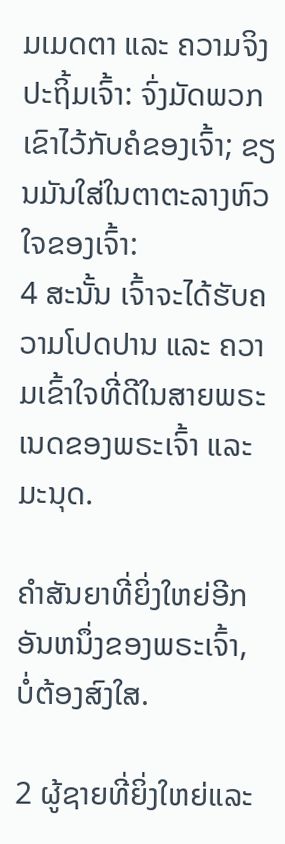ມເມດຕາ ແລະ ຄວາມຈິງປະຖິ້ມເຈົ້າ: ຈົ່ງມັດພວກເຂົາໄວ້ກັບຄໍຂອງເຈົ້າ; ຂຽນມັນໃສ່ໃນຕາຕະລາງຫົວໃຈຂອງເຈົ້າ:
4 ສະນັ້ນ ເຈົ້າຈະໄດ້ຮັບຄວາມໂປດປານ ແລະ ຄວາມເຂົ້າໃຈທີ່ດີໃນສາຍພຣະເນດຂອງພຣະເຈົ້າ ແລະ ມະນຸດ.

ຄໍາສັນຍາທີ່ຍິ່ງໃຫຍ່ອີກອັນຫນຶ່ງຂອງພຣະເຈົ້າ, ບໍ່ຕ້ອງສົງໃສ.

2 ຜູ້ຊາຍທີ່ຍິ່ງໃຫຍ່ແລະ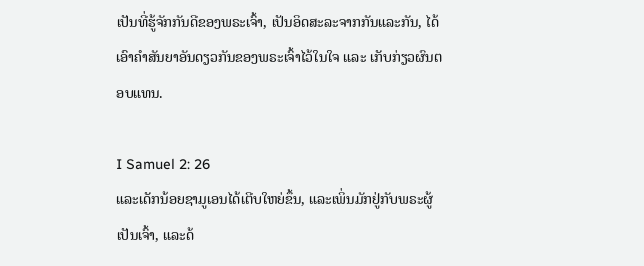ເປັນທີ່ຮູ້ຈັກກັນດີຂອງພຣະເຈົ້າ, ເປັນອິດສະລະຈາກກັນແລະກັນ, ໄດ້ເອົາຄຳສັນຍາອັນດຽວກັນຂອງພຣະເຈົ້າໄວ້ໃນໃຈ ແລະ ເກັບກ່ຽວຜົນຕອບແທນ.

I Samuel 2: 26
ແລະເດັກນ້ອຍຊາມູເອນໄດ້ເຕີບໃຫຍ່ຂຶ້ນ, ແລະເພິ່ນມັກຢູ່ກັບພຣະຜູ້ເປັນເຈົ້າ, ແລະດ້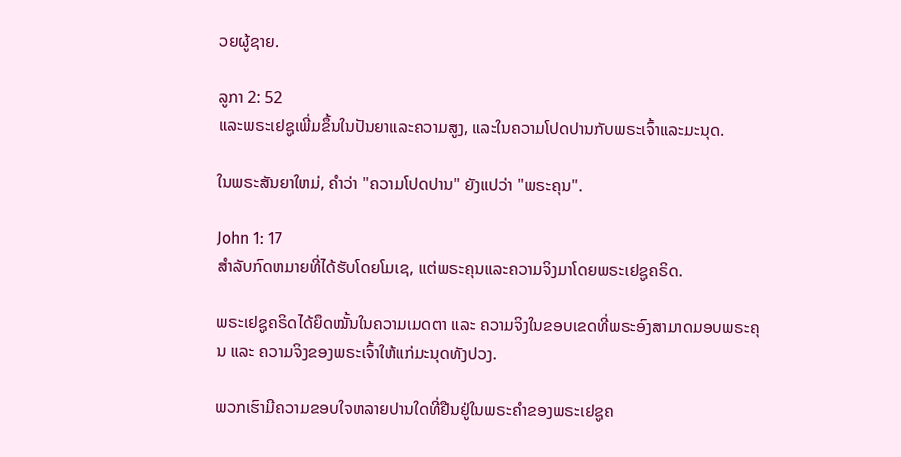ວຍຜູ້ຊາຍ.

ລູກາ 2: 52
ແລະພຣະເຢຊູເພີ່ມຂຶ້ນໃນປັນຍາແລະຄວາມສູງ, ແລະໃນຄວາມໂປດປານກັບພຣະເຈົ້າແລະມະນຸດ.

ໃນພຣະສັນຍາໃຫມ່, ຄໍາວ່າ "ຄວາມໂປດປານ" ຍັງແປວ່າ "ພຣະຄຸນ".

John 1: 17
ສໍາລັບກົດຫມາຍທີ່ໄດ້ຮັບໂດຍໂມເຊ, ແຕ່ພຣະຄຸນແລະຄວາມຈິງມາໂດຍພຣະເຢຊູຄຣິດ.

ພຣະເຢຊູຄຣິດໄດ້ຍຶດໝັ້ນໃນຄວາມເມດຕາ ແລະ ຄວາມຈິງໃນຂອບເຂດທີ່ພຣະອົງສາມາດມອບພຣະຄຸນ ແລະ ຄວາມຈິງຂອງພຣະເຈົ້າໃຫ້ແກ່ມະນຸດທັງປວງ.

ພວກເຮົາມີຄວາມຂອບໃຈຫລາຍປານໃດທີ່ຢືນຢູ່ໃນພຣະຄຳຂອງພຣະເຢຊູຄ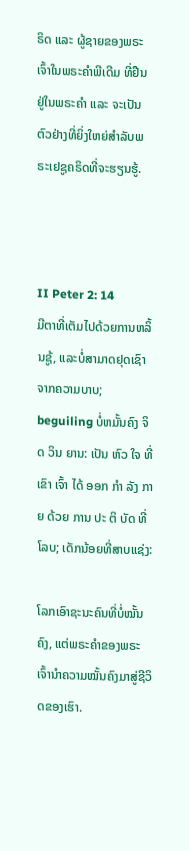ຣິດ ແລະ ຜູ້ຊາຍຂອງພຣະເຈົ້າໃນພຣະຄຳພີເດີມ ທີ່ຢືນຢູ່ໃນພຣະຄຳ ແລະ ຈະເປັນຕົວຢ່າງທີ່ຍິ່ງໃຫຍ່ສຳລັບພຣະເຢຊູຄຣິດທີ່ຈະຮຽນຮູ້.



II Peter 2: 14
ມີຕາທີ່ເຕັມໄປດ້ວຍການຫລິ້ນຊູ້, ແລະບໍ່ສາມາດຢຸດເຊົາຈາກຄວາມບາບ; beguiling ບໍ່ຫມັ້ນຄົງ ຈິດ ວິນ ຍານ: ເປັນ ຫົວ ໃຈ ທີ່ ເຂົາ ເຈົ້າ ໄດ້ ອອກ ກໍາ ລັງ ກາຍ ດ້ວຍ ການ ປະ ຕິ ບັດ ທີ່ ໂລບ; ເດັກນ້ອຍທີ່ສາບແຊ່ງ:

ໂລກເອົາຊະນະຄົນທີ່ບໍ່ໝັ້ນຄົງ, ແຕ່ພຣະຄຳຂອງພຣະເຈົ້ານຳຄວາມໝັ້ນຄົງມາສູ່ຊີວິດຂອງເຮົາ.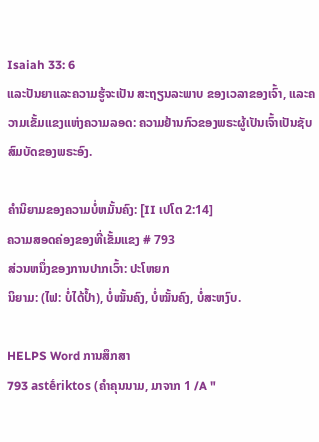Isaiah 33: 6
ແລະປັນຍາແລະຄວາມຮູ້ຈະເປັນ ສະຖຽນລະພາບ ຂອງເວລາຂອງເຈົ້າ, ແລະຄວາມເຂັ້ມແຂງແຫ່ງຄວາມລອດ: ຄວາມຢ້ານກົວຂອງພຣະຜູ້ເປັນເຈົ້າເປັນຊັບສົມບັດຂອງພຣະອົງ.

ຄໍານິຍາມຂອງຄວາມບໍ່ຫມັ້ນຄົງ: [II ເປໂຕ 2:14]
ຄວາມສອດຄ່ອງຂອງທີ່ເຂັ້ມແຂງ # 793
ສ່ວນຫນຶ່ງຂອງການປາກເວົ້າ: ປະໂຫຍກ
ນິຍາມ: (ໄຟ: ບໍ່ໄດ້ປ້ຳ), ບໍ່ໝັ້ນຄົງ, ບໍ່ໝັ້ນຄົງ, ບໍ່ສະຫງົບ.

HELPS Word ການສຶກສາ
793 astḗriktos (ຄໍາຄຸນນາມ, ມາຈາກ 1 /A "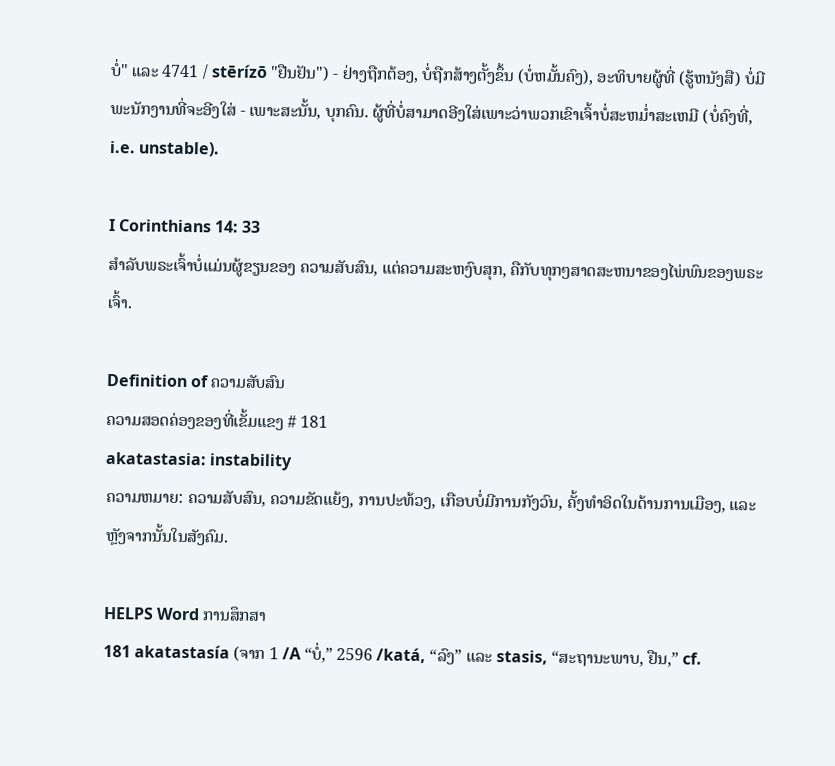ບໍ່" ແລະ 4741 / stērízō "ຢືນຢັນ") - ຢ່າງຖືກຕ້ອງ, ບໍ່ຖືກສ້າງຕັ້ງຂຶ້ນ (ບໍ່ຫມັ້ນຄົງ), ອະທິບາຍຜູ້ທີ່ (ຮູ້ຫນັງສື) ບໍ່ມີພະນັກງານທີ່ຈະອີງໃສ່ - ເພາະສະນັ້ນ, ບຸກຄົນ. ຜູ້ທີ່ບໍ່ສາມາດອີງໃສ່ເພາະວ່າພວກເຂົາເຈົ້າບໍ່ສະຫມໍ່າສະເຫມີ (ບໍ່ຄົງທີ່, i.e. unstable).

I Corinthians 14: 33
ສໍາລັບພຣະເຈົ້າບໍ່ແມ່ນຜູ້ຂຽນຂອງ ຄວາມສັບສົນ, ແຕ່ຄວາມສະຫງົບສຸກ, ຄືກັບທຸກໆສາດສະຫນາຂອງໄພ່ພົນຂອງພຣະເຈົ້າ.

Definition of ຄວາມສັບສົນ
ຄວາມສອດຄ່ອງຂອງທີ່ເຂັ້ມແຂງ # 181
akatastasia: instability
ຄວາມຫມາຍ: ຄວາມສັບສົນ, ຄວາມຂັດແຍ້ງ, ການປະທ້ວງ, ເກືອບບໍ່ມີການກັງວົນ, ຄັ້ງທໍາອິດໃນດ້ານການເມືອງ, ແລະຫຼັງຈາກນັ້ນໃນສັງຄົມ.

HELPS Word ການສຶກສາ
181 akatastasía (ຈາກ 1 /A “ບໍ່,” 2596 /katá, “ລົງ” ແລະ stasis, “ສະຖານະພາບ, ຢືນ,” cf.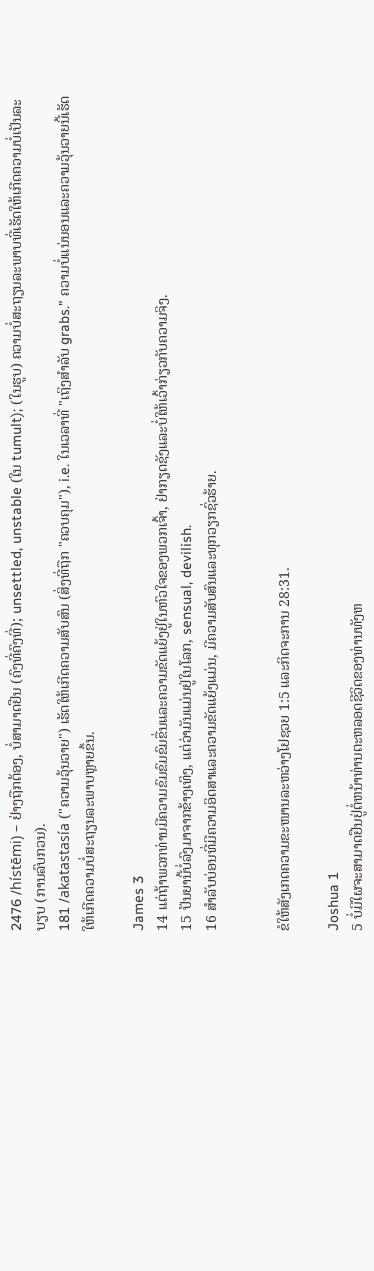2476 /hístēmi) – ຢ່າງຖືກຕ້ອງ, ບໍ່ສາມາດຢືນ (ຄົງທີ່ຄົງທີ່); unsettled, unstable (ໃນ tumult); (ໃນຮູບ) ຄວາມບໍ່ສະຖຽນລະພາບທີ່ເຮັດໃຫ້ເກີດຄວາມບໍ່ເປັນລະບຽບ (ການລົບກວນ).
181 /akatastasía ("ຄວາມວຸ້ນວາຍ") ເຮັດໃຫ້ເກີດຄວາມສັບສົນ (ສິ່ງທີ່ຖືກ "ຄວບຄຸມ"), i.e. ໃນເວລາທີ່ "ເຖິງສໍາລັບ grabs." ຄວາມບໍ່ແນ່ນອນແລະຄວາມວຸ້ນວາຍນີ້ເຮັດໃຫ້ເກີດຄວາມບໍ່ສະຖຽນລະພາບຫຼາຍຂຶ້ນ.

James 3
14 ແຕ່ຖ້າພວກທ່ານມີຄວາມຂົມຂົມຂົມຂື່ນແລະຄວາມຂັດແຍ້ງຢູ່ໃນຫົວໃຈຂອງພວກເຈົ້າ, ຢ່າກຽດຊັງແລະບໍ່ໃຫ້ເວົ້າກ່ຽວກັບຄວາມຈິງ.
15 ປັນຍານີ້ບໍ່ລົງມາຈາກຂ້າງເທິງ, ແຕ່ວ່າມັນແມ່ນຢູ່ໃນໂລກ, sensual, devilish.
16 ສໍາລັບບ່ອນທີ່ມີຄວາມອິດສາແລະຄວາມຂັດແຍ້ງແມ່ນ, ມີຄວາມສັບສົນແລະທຸກວຽກຊົ່ວຮ້າຍ.


ຂໍໃຫ້ສັງເກດຄວາມຂະໜານລະຫວ່າງໂຢຊວຍ 1:5 ແລະກິດຈະການ 28:31.

Joshua 1
5 ບໍ່ມີໃຜຈະສາມາດຢືນຢູ່ຕໍ່ຫນ້າທ່ານຕະຫລອດຊີວິດຂອງທ່ານທັງຫ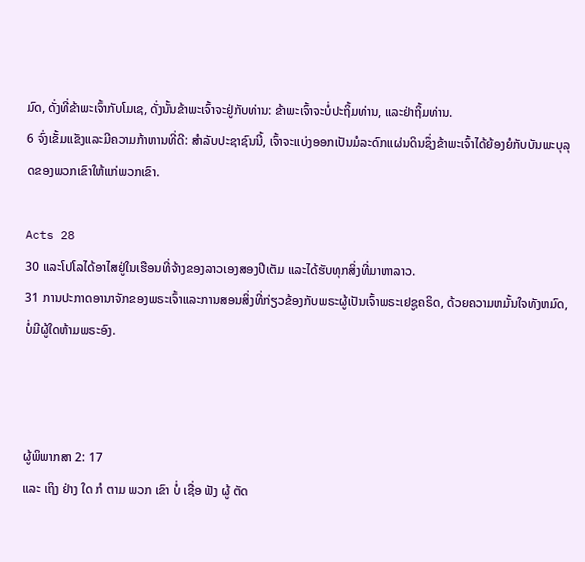ມົດ, ດັ່ງທີ່ຂ້າພະເຈົ້າກັບໂມເຊ, ດັ່ງນັ້ນຂ້າພະເຈົ້າຈະຢູ່ກັບທ່ານ: ຂ້າພະເຈົ້າຈະບໍ່ປະຖິ້ມທ່ານ, ແລະຢ່າຖິ້ມທ່ານ.
6 ຈົ່ງເຂັ້ມແຂັງແລະມີຄວາມກ້າຫານທີ່ດີ: ສໍາລັບປະຊາຊົນນີ້, ເຈົ້າຈະແບ່ງອອກເປັນມໍລະດົກແຜ່ນດິນຊຶ່ງຂ້າພະເຈົ້າໄດ້ຍ້ອງຍໍກັບບັນພະບຸລຸດຂອງພວກເຂົາໃຫ້ແກ່ພວກເຂົາ.

Acts 28
30 ແລະໂປໂລໄດ້ອາໄສຢູ່ໃນເຮືອນທີ່ຈ້າງຂອງລາວເອງສອງປີເຕັມ ແລະໄດ້ຮັບທຸກສິ່ງທີ່ມາຫາລາວ.
31 ການປະກາດອານາຈັກຂອງພຣະເຈົ້າແລະການສອນສິ່ງທີ່ກ່ຽວຂ້ອງກັບພຣະຜູ້ເປັນເຈົ້າພຣະເຢຊູຄຣິດ, ດ້ວຍຄວາມຫມັ້ນໃຈທັງຫມົດ, ບໍ່ມີຜູ້ໃດຫ້າມພຣະອົງ.



ຜູ້ພິພາກສາ 2: 17
ແລະ ເຖິງ ຢ່າງ ໃດ ກໍ ຕາມ ພວກ ເຂົາ ບໍ່ ເຊື່ອ ຟັງ ຜູ້ ຕັດ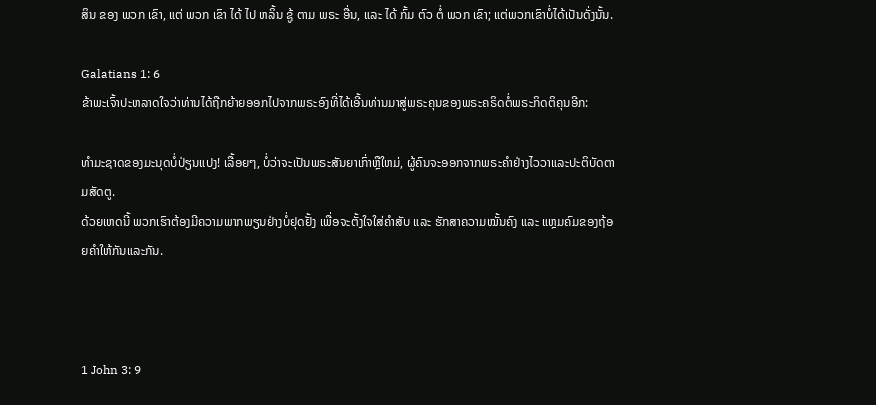ສິນ ຂອງ ພວກ ເຂົາ, ແຕ່ ພວກ ເຂົາ ໄດ້ ໄປ ຫລິ້ນ ຊູ້ ຕາມ ພຣະ ອື່ນ, ແລະ ໄດ້ ກົ້ມ ຕົວ ຕໍ່ ພວກ ເຂົາ; ແຕ່ພວກເຂົາບໍ່ໄດ້ເປັນດັ່ງນັ້ນ.

Galatians 1: 6
ຂ້າພະເຈົ້າປະຫລາດໃຈວ່າທ່ານໄດ້ຖືກຍ້າຍອອກໄປຈາກພຣະອົງທີ່ໄດ້ເອີ້ນທ່ານມາສູ່ພຣະຄຸນຂອງພຣະຄຣິດຕໍ່ພຣະກິດຕິຄຸນອີກ:

ທຳມະຊາດຂອງມະນຸດບໍ່ປ່ຽນແປງ! ເລື້ອຍໆ, ບໍ່ວ່າຈະເປັນພຣະສັນຍາເກົ່າຫຼືໃຫມ່, ຜູ້ຄົນຈະອອກຈາກພຣະຄໍາຢ່າງໄວວາແລະປະຕິບັດຕາມສັດຕູ.
ດ້ວຍເຫດນີ້ ພວກເຮົາຕ້ອງມີຄວາມພາກພຽນຢ່າງບໍ່ຢຸດຢັ້ງ ເພື່ອຈະຕັ້ງໃຈໃສ່ຄຳສັບ ແລະ ຮັກສາຄວາມໝັ້ນຄົງ ແລະ ແຫຼມຄົມຂອງຖ້ອຍຄຳໃຫ້ກັນແລະກັນ.



1 John 3: 9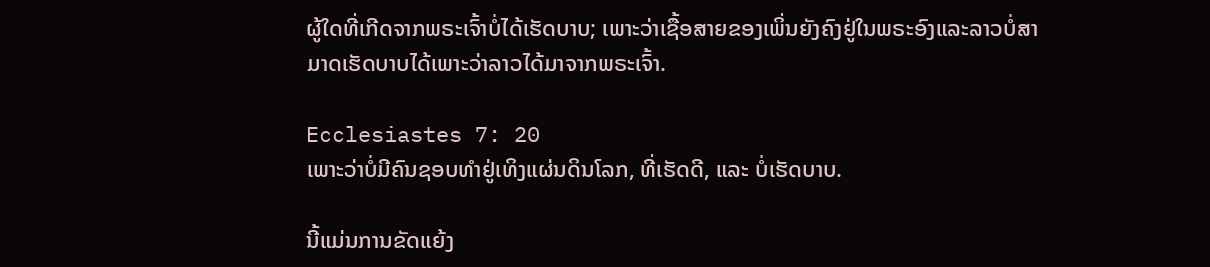ຜູ້ໃດທີ່ເກີດຈາກພຣະເຈົ້າບໍ່ໄດ້ເຮັດບາບ; ເພາະວ່າເຊື້ອສາຍຂອງເພິ່ນຍັງຄົງຢູ່ໃນພຣະອົງແລະລາວບໍ່ສາມາດເຮັດບາບໄດ້ເພາະວ່າລາວໄດ້ມາຈາກພຣະເຈົ້າ.

Ecclesiastes 7: 20
ເພາະວ່າບໍ່ມີຄົນຊອບທຳຢູ່ເທິງແຜ່ນດິນໂລກ, ທີ່ເຮັດດີ, ແລະ ບໍ່ເຮັດບາບ.

ນີ້ແມ່ນການຂັດແຍ້ງ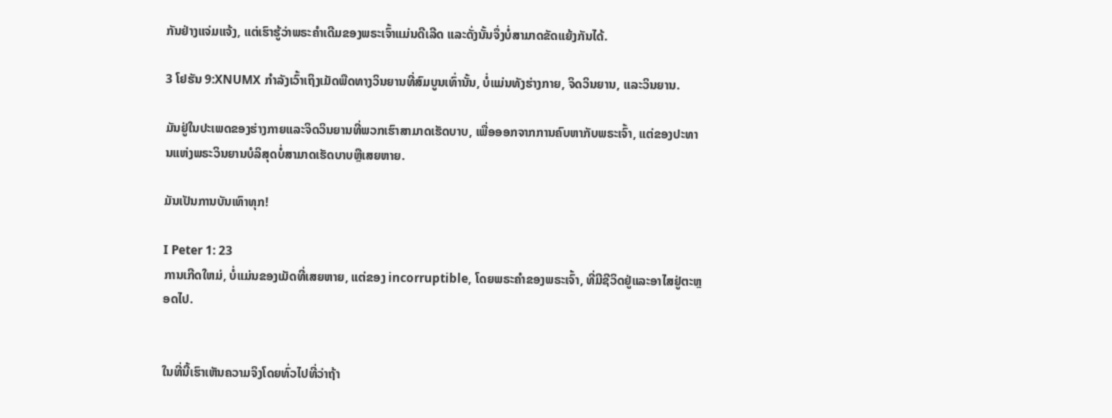ກັນຢ່າງແຈ່ມແຈ້ງ, ແຕ່ເຮົາຮູ້ວ່າພຣະຄຳເດີມຂອງພຣະເຈົ້າແມ່ນດີເລີດ ແລະດັ່ງນັ້ນຈຶ່ງບໍ່ສາມາດຂັດແຍ້ງກັນໄດ້.

3 ໂຢຮັນ 9:XNUMX ກໍາລັງເວົ້າເຖິງເມັດພືດທາງວິນຍານທີ່ສົມບູນເທົ່ານັ້ນ, ບໍ່ແມ່ນທັງຮ່າງກາຍ, ຈິດວິນຍານ, ແລະວິນຍານ.

ມັນຢູ່ໃນປະເພດຂອງຮ່າງກາຍແລະຈິດວິນຍານທີ່ພວກເຮົາສາມາດເຮັດບາບ, ເພື່ອອອກຈາກການຄົບຫາກັບພຣະເຈົ້າ, ແຕ່ຂອງປະທານແຫ່ງພຣະວິນຍານບໍລິສຸດບໍ່ສາມາດເຮັດບາບຫຼືເສຍຫາຍ.

ມັນເປັນການບັນເທົາທຸກ!

I Peter 1: 23
ການເກີດໃຫມ່, ບໍ່ແມ່ນຂອງເມັດທີ່ເສຍຫາຍ, ແຕ່ຂອງ incorruptible, ໂດຍພຣະຄໍາຂອງພຣະເຈົ້າ, ທີ່ມີຊີວິດຢູ່ແລະອາໄສຢູ່ຕະຫຼອດໄປ.


ໃນທີ່ນີ້ເຮົາເຫັນຄວາມຈິງໂດຍທົ່ວໄປທີ່ວ່າຖ້າ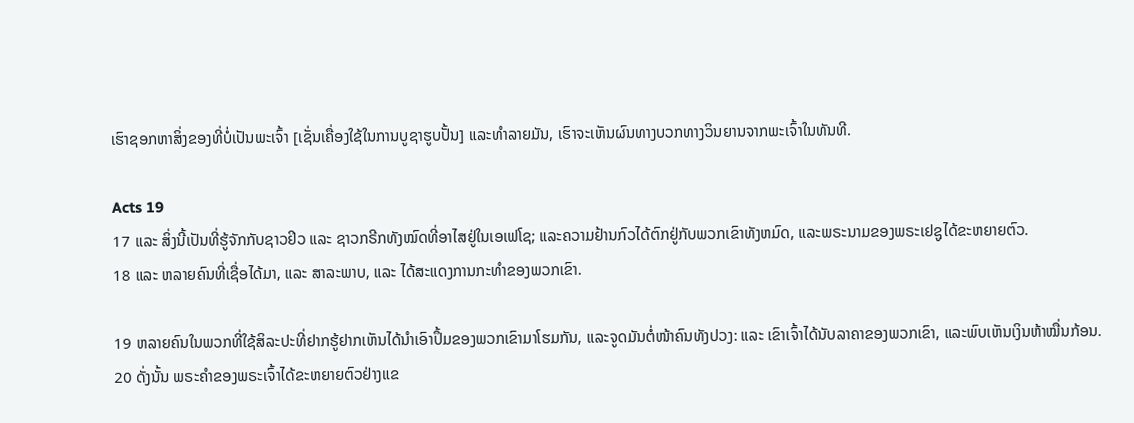ເຮົາຊອກຫາສິ່ງຂອງທີ່ບໍ່ເປັນພະເຈົ້າ [ເຊັ່ນເຄື່ອງໃຊ້ໃນການບູຊາຮູບປັ້ນ] ແລະທຳລາຍມັນ, ເຮົາຈະເຫັນຜົນທາງບວກທາງວິນຍານຈາກພະເຈົ້າໃນທັນທີ.

Acts 19
17 ແລະ ສິ່ງນີ້ເປັນທີ່ຮູ້ຈັກກັບຊາວຢິວ ແລະ ຊາວກຣີກທັງໝົດທີ່ອາໄສຢູ່ໃນເອເຟໂຊ; ແລະຄວາມຢ້ານກົວໄດ້ຕົກຢູ່ກັບພວກເຂົາທັງຫມົດ, ແລະພຣະນາມຂອງພຣະເຢຊູໄດ້ຂະຫຍາຍຕົວ.
18 ແລະ ຫລາຍຄົນທີ່ເຊື່ອໄດ້ມາ, ແລະ ສາລະພາບ, ແລະ ໄດ້ສະແດງການກະທຳຂອງພວກເຂົາ.

19 ຫລາຍຄົນໃນພວກທີ່ໃຊ້ສິລະປະທີ່ຢາກຮູ້ຢາກເຫັນໄດ້ນຳເອົາປຶ້ມຂອງພວກເຂົາມາໂຮມກັນ, ແລະຈູດມັນຕໍ່ໜ້າຄົນທັງປວງ: ແລະ ເຂົາເຈົ້າໄດ້ນັບລາຄາຂອງພວກເຂົາ, ແລະພົບເຫັນເງິນຫ້າໝື່ນກ້ອນ.
20 ດັ່ງນັ້ນ ພຣະຄຳຂອງພຣະເຈົ້າໄດ້ຂະຫຍາຍຕົວຢ່າງແຂ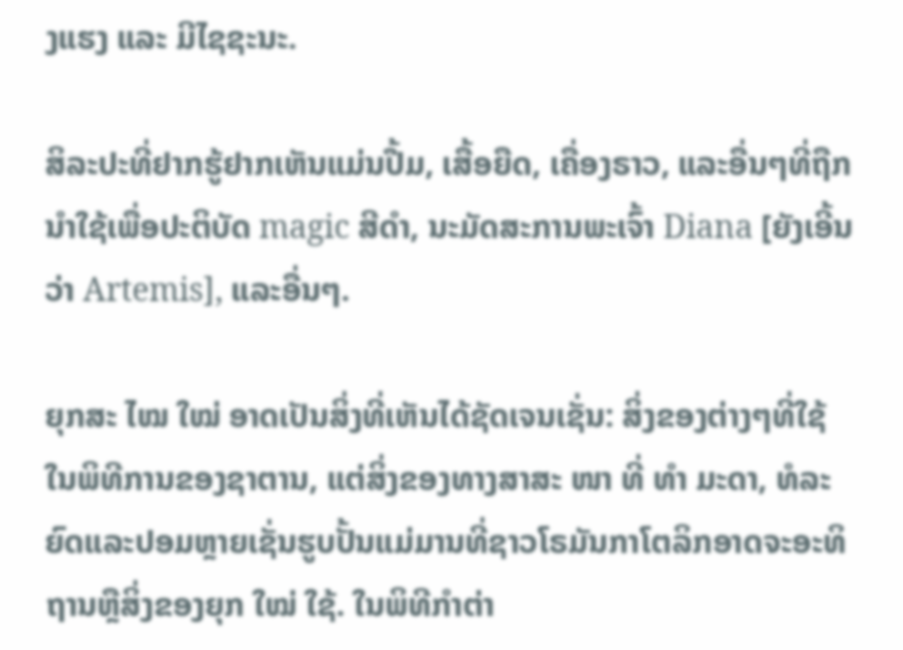ງແຮງ ແລະ ມີໄຊຊະນະ.

ສິລະປະທີ່ຢາກຮູ້ຢາກເຫັນແມ່ນປື້ມ, ເສື້ອຍືດ, ເຄື່ອງຣາວ, ແລະອື່ນໆທີ່ຖືກນໍາໃຊ້ເພື່ອປະຕິບັດ magic ສີດໍາ, ນະມັດສະການພະເຈົ້າ Diana [ຍັງເອີ້ນວ່າ Artemis], ແລະອື່ນໆ.

ຍຸກສະ ໄໝ ໃໝ່ ອາດເປັນສິ່ງທີ່ເຫັນໄດ້ຊັດເຈນເຊັ່ນ: ສິ່ງຂອງຕ່າງໆທີ່ໃຊ້ໃນພິທີການຂອງຊາຕານ, ແຕ່ສິ່ງຂອງທາງສາສະ ໜາ ທີ່ ທຳ ມະດາ, ທໍລະຍົດແລະປອມຫຼາຍເຊັ່ນຮູບປັ້ນແມ່ມານທີ່ຊາວໂຣມັນກາໂຕລິກອາດຈະອະທິຖານຫຼືສິ່ງຂອງຍຸກ ໃໝ່ ໃຊ້. ໃນພິທີກໍາຕ່າ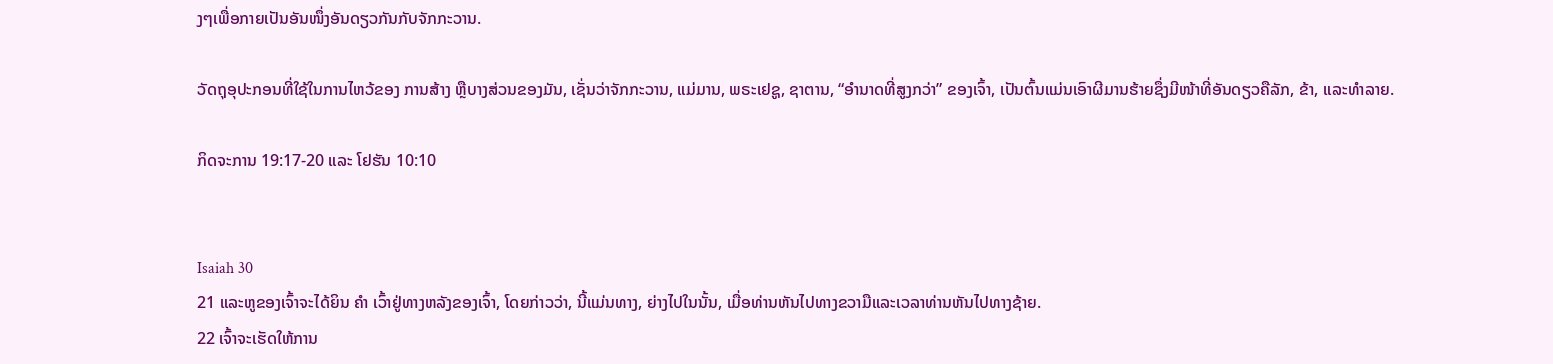ງໆເພື່ອກາຍເປັນອັນໜຶ່ງອັນດຽວກັນກັບຈັກກະວານ.

ວັດຖຸອຸປະກອນທີ່ໃຊ້ໃນການໄຫວ້ຂອງ ການສ້າງ ຫຼືບາງສ່ວນຂອງມັນ, ເຊັ່ນວ່າຈັກກະວານ, ແມ່ມານ, ພຣະເຢຊູ, ຊາຕານ, “ອຳນາດທີ່ສູງກວ່າ” ຂອງເຈົ້າ, ເປັນຕົ້ນແມ່ນເອົາຜີມານຮ້າຍຊຶ່ງມີໜ້າທີ່ອັນດຽວຄືລັກ, ຂ້າ, ແລະທຳລາຍ.

ກິດຈະການ 19:17-20 ແລະ ໂຢຮັນ 10:10


Isaiah 30
21 ແລະຫູຂອງເຈົ້າຈະໄດ້ຍິນ ຄຳ ເວົ້າຢູ່ທາງຫລັງຂອງເຈົ້າ, ໂດຍກ່າວວ່າ, ນີ້ແມ່ນທາງ, ຍ່າງໄປໃນນັ້ນ, ເມື່ອທ່ານຫັນໄປທາງຂວາມືແລະເວລາທ່ານຫັນໄປທາງຊ້າຍ.
22 ເຈົ້າຈະເຮັດໃຫ້ການ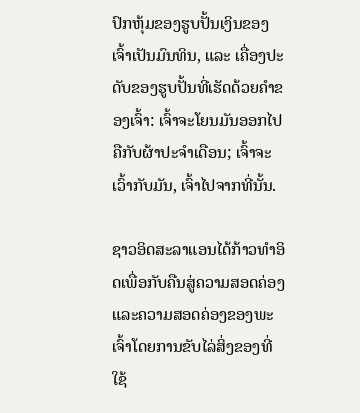ປົກຫຸ້ມຂອງຮູບປັ້ນເງິນຂອງເຈົ້າເປັນມົນທິນ, ແລະ ເຄື່ອງປະດັບຂອງຮູບປັ້ນທີ່ເຮັດດ້ວຍຄຳຂອງເຈົ້າ: ເຈົ້າຈະໂຍນມັນອອກໄປຄືກັບຜ້າປະຈຳເດືອນ; ເຈົ້າຈະເວົ້າກັບມັນ, ເຈົ້າໄປຈາກທີ່ນັ້ນ.

ຊາວອິດສະລາແອນໄດ້ກ້າວທໍາອິດເພື່ອກັບຄືນສູ່ຄວາມສອດຄ່ອງແລະຄວາມສອດຄ່ອງຂອງພະເຈົ້າໂດຍການຂັບໄລ່ສິ່ງຂອງທີ່ໃຊ້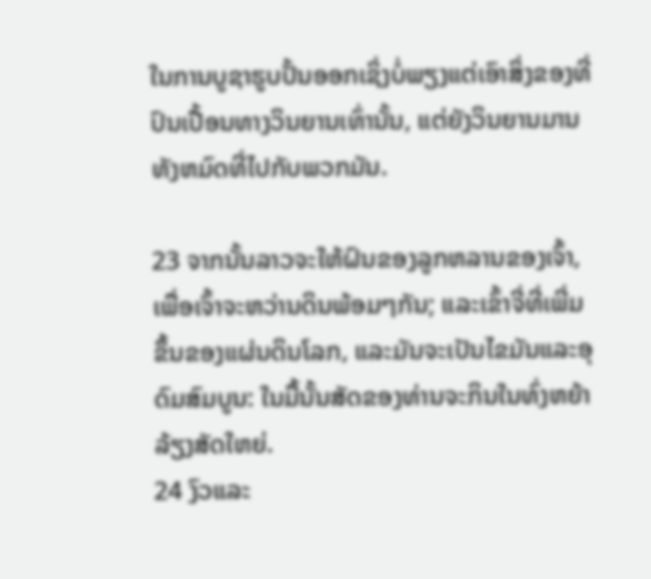ໃນການບູຊາຮູບປັ້ນອອກເຊິ່ງບໍ່ພຽງແຕ່ເອົາສິ່ງຂອງທີ່ປົນເປື້ອນທາງວິນຍານເທົ່ານັ້ນ, ແຕ່ຍັງວິນຍານມານທັງຫມົດທີ່ໄປກັບພວກມັນ.

23 ຈາກນັ້ນລາວຈະໃຫ້ຝົນຂອງລູກຫລານຂອງເຈົ້າ, ເພື່ອເຈົ້າຈະຫວ່ານດິນພ້ອມໆກັນ; ແລະເຂົ້າຈີ່ທີ່ເພີ່ມຂຶ້ນຂອງແຜ່ນດິນໂລກ, ແລະມັນຈະເປັນໄຂມັນແລະອຸດົມສົມບູນ: ໃນມື້ນັ້ນສັດຂອງທ່ານຈະກິນໃນທົ່ງຫຍ້າລ້ຽງສັດໃຫຍ່.
24 ງົວແລະ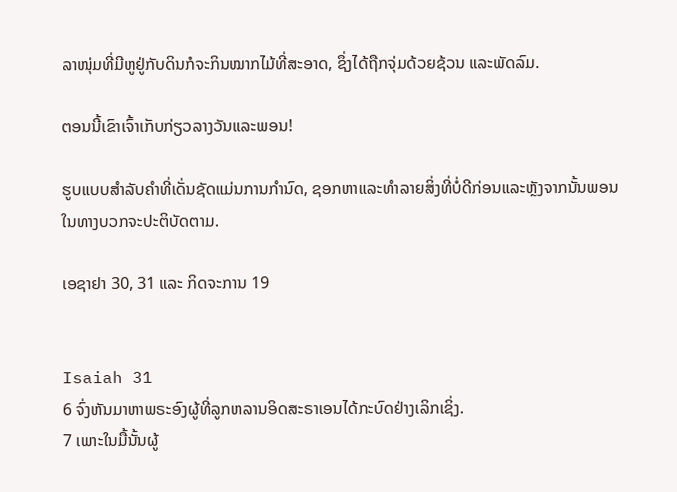ລາໜຸ່ມທີ່ມີຫູຢູ່ກັບດິນກໍຈະກິນໝາກໄມ້ທີ່ສະອາດ, ຊຶ່ງໄດ້ຖືກຈຸ່ມດ້ວຍຊ້ວນ ແລະພັດລົມ.

ຕອນນີ້ເຂົາເຈົ້າເກັບກ່ຽວລາງວັນແລະພອນ!

ຮູບແບບສໍາລັບຄໍາທີ່ເດັ່ນຊັດແມ່ນການກໍານົດ, ຊອກຫາແລະທໍາລາຍສິ່ງທີ່ບໍ່ດີກ່ອນແລະຫຼັງຈາກນັ້ນພອນໃນທາງບວກຈະປະຕິບັດຕາມ.

ເອຊາຢາ 30, 31 ແລະ ກິດຈະການ 19


Isaiah 31
6 ຈົ່ງຫັນມາຫາພຣະອົງຜູ້ທີ່ລູກຫລານອິດສະຣາເອນໄດ້ກະບົດຢ່າງເລິກເຊິ່ງ.
7 ເພາະໃນມື້ນັ້ນຜູ້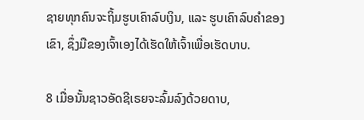ຊາຍທຸກຄົນຈະຖິ້ມຮູບເຄົາລົບເງິນ, ແລະ ຮູບເຄົາລົບຄຳຂອງເຂົາ, ຊຶ່ງມືຂອງເຈົ້າເອງໄດ້ເຮັດໃຫ້ເຈົ້າເພື່ອເຮັດບາບ.

8 ເມື່ອນັ້ນຊາວອັດຊີເຣຍຈະລົ້ມລົງດ້ວຍດາບ,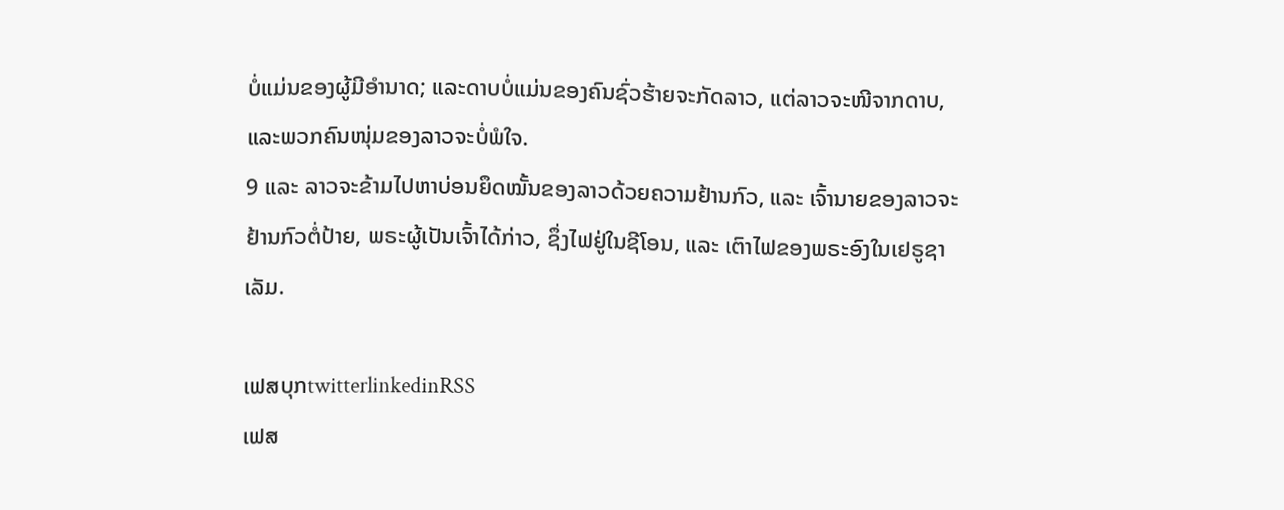ບໍ່ແມ່ນຂອງຜູ້ມີອຳນາດ; ແລະດາບບໍ່ແມ່ນຂອງຄົນຊົ່ວຮ້າຍຈະກັດລາວ, ແຕ່ລາວຈະໜີຈາກດາບ, ແລະພວກຄົນໜຸ່ມຂອງລາວຈະບໍ່ພໍໃຈ.
9 ແລະ ລາວຈະຂ້າມໄປຫາບ່ອນຍຶດໝັ້ນຂອງລາວດ້ວຍຄວາມຢ້ານກົວ, ແລະ ເຈົ້ານາຍຂອງລາວຈະຢ້ານກົວຕໍ່ປ້າຍ, ພຣະຜູ້ເປັນເຈົ້າໄດ້ກ່າວ, ຊຶ່ງໄຟຢູ່ໃນຊີໂອນ, ແລະ ເຕົາໄຟຂອງພຣະອົງໃນເຢຣູຊາເລັມ.

ເຟສບຸກtwitterlinkedinRSS
ເຟສ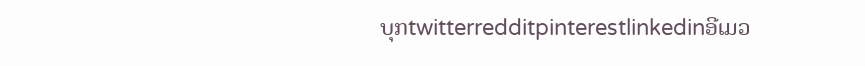ບຸກtwitterredditpinterestlinkedinອີເມວ